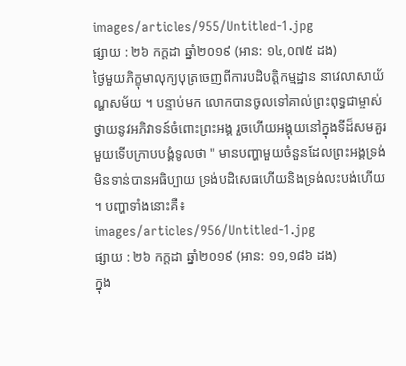images/articles/955/Untitled-1.jpg
ផ្សាយ : ២៦ កក្តដា ឆ្នាំ២០១៩ (អាន: ១៤,០៧៥ ដង)
ថ្ងៃមួយភិក្ខុមាលុក្យបុត្រចេញពីការបដិបត្តិកម្មដ្ឋាន នាវេលាសាយ័ណ្ហសម័យ ។ បន្ទាប់មក លោកបានចូលទៅគាល់ព្រះពុទ្ធជាម្ចាស់ថ្វាយនូវអភិវាទន៍ចំពោះព្រះអង្គ រួចហើយអង្គុយនៅក្នុងទីដ៏សមគួរមួយទើបក្រាបបង្គំទូលថា " មានបញ្ហាមួយចំនួនដែលព្រះអង្គទ្រង់មិនទាន់បានអធិប្បាយ ទ្រង់បដិសេធហើយនិងទ្រង់លះបង់ហើយ ។ បញ្ហាទាំងនោះគឺ៖
images/articles/956/Untitled-1.jpg
ផ្សាយ : ២៦ កក្តដា ឆ្នាំ២០១៩ (អាន: ១១,១៨៦ ដង)
ក្នុង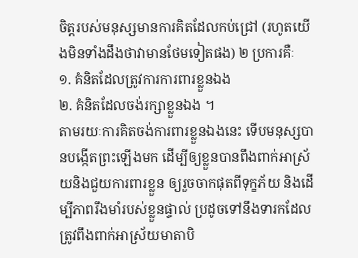ចិត្តរបស់មនុស្សមានការគិតដែលកប់ជ្រៅ (រហូតយើងមិនទាំងដឹងថាវាមានថែមទៀតផង) ២ ប្រការគឺៈ
១. គំនិតដែលត្រូវការការពារខ្លួនឯង
២. គំនិតដែលចង់រក្សាខ្លួនឯង ។
តាមរយៈការគិតចង់ការពារខ្លួនឯងនេះ ទើបមនុស្សបានបង្កើតព្រះឡើងមក ដើម្បីឲ្យខ្លួនបានពឹងពាក់អាស្រ័យនិងជួយការពារខ្លួន ឲ្យរួចចាកផុតពីទុក្ខភ័យ និងដើម្បីភាពរឹងមាំរបស់ខ្លួនផ្ទាល់ ប្រដូចទៅនឹងទារកដែលត្រូវពឹងពាក់អាស្រ័យមាតាបិ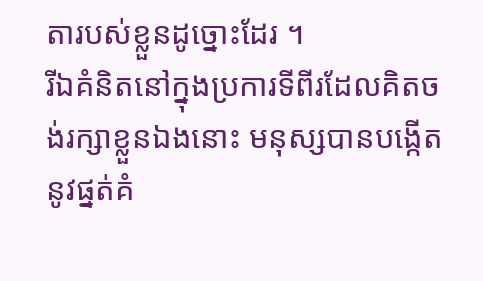តារបស់ខ្លួនដូច្នោះដែរ ។
រីឯគំនិតនៅក្នុងប្រការទីពីរដែលគិតចង់រក្សាខ្លួនឯងនោះ មនុស្សបានបង្កើតនូវផ្នត់គំ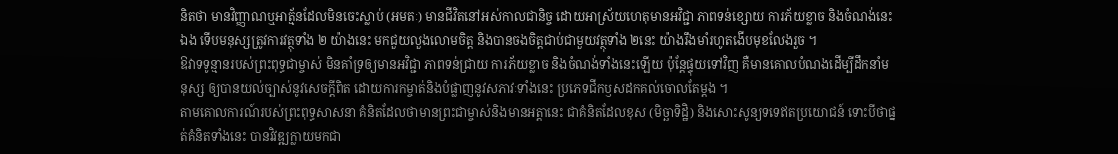និតថា មានវិញ្ញាណឬអាត្ម័នដែលមិនចេះស្លាប់ (អមតៈ) មានជីវិតនៅអស់កាលជានិច្ច ដោយអាស្រ័យហេតុមានអវិជ្ជា ភាពទន់ខ្សោយ ការភ័យខ្លាច និងចំណង់នេះឯង ទើបមនុស្សត្រូវការវត្ថុទាំង ២ យ៉ាងនេះ មកជួយលួងលោមចិត្ត និងបានចងចិត្តជាប់ជាមួយវត្ថុទាំង ២នេះ យ៉ាងរឹងមាំរហូតងើបមុខលែងរួច ។
ឱវាទទូន្មានរបស់ព្រះពុទ្ធជាម្ចាស់ មិនគាំទ្រឲ្យមានអវិជ្ជា ភាពទន់ជ្រាយ ការភ័យខ្លាច និងចំណង់ទាំងនេះឡើយ ប៉ុន្តែផ្ទុយទៅវិញ គឺមានគោលបំណងដើម្បីដឹកនាំមនុស្ស ឲ្យបានយល់ច្បាស់នូវសេចក្តីពិត ដោយការកម្ចាត់និងបំផ្លាញនូវសភាវៈទាំងនេះ ប្រភេទជីកឫសដកគល់ចោលតែម្តង ។
តាមគោលការណ៍របស់ព្រះពុទ្ធសាសនា គំនិតដែលថាមានព្រះជាម្ចាស់និងមានអត្តានេះ ជាគំនិតដែលខុស (មិច្ឆាទិដ្ឋិ) និងសោះសូន្យទទេឥតប្រយោជន៍ ទោះបីថាផ្នត់គំនិតទាំងនេះ បានវិវឌ្ឍក្លាយមកជា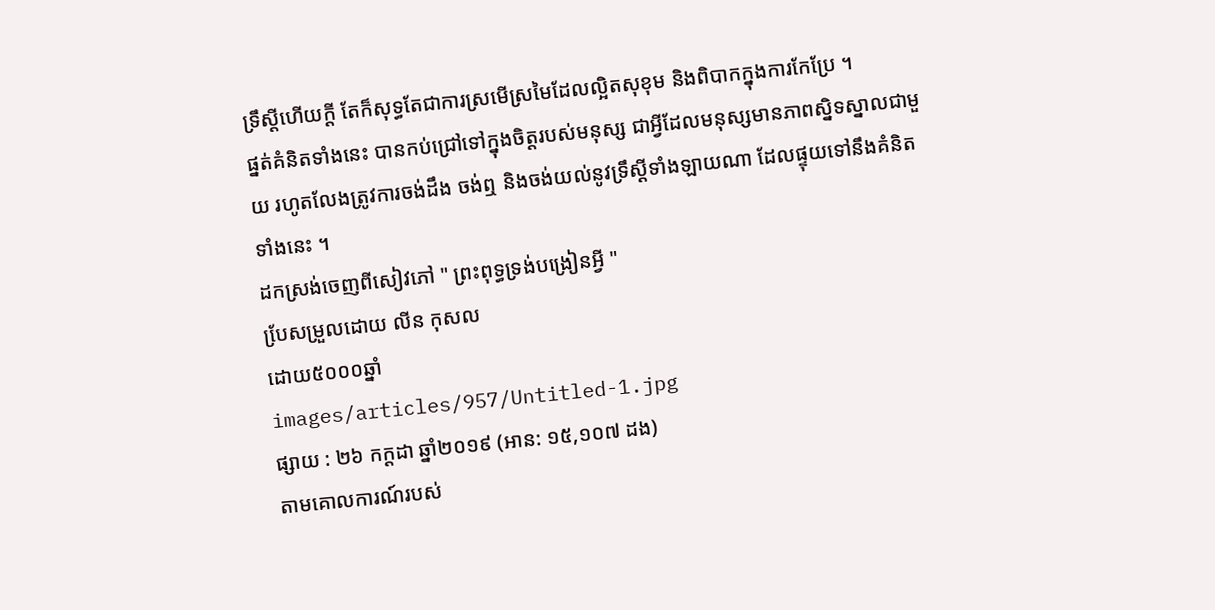ទ្រឹស្តីហើយក្តី តែក៏សុទ្ធតែជាការស្រមើស្រមៃដែលល្អិតសុខុម និងពិបាកក្នុងការកែប្រែ ។
ផ្នត់គំនិតទាំងនេះ បានកប់ជ្រៅទៅក្នុងចិត្តរបស់មនុស្ស ជាអ្វីដែលមនុស្សមានភាពស្និទស្នាលជាមួយ រហូតលែងត្រូវការចង់ដឹង ចង់ឮ និងចង់យល់នូវទ្រឹស្តីទាំងឡាយណា ដែលផ្ទុយទៅនឹងគំនិតទាំងនេះ ។
ដកស្រង់ចេញពីសៀវភៅ " ព្រះពុទ្ធទ្រង់បង្រៀនអ្វី "
បែ្រសម្រួលដោយ លីន កុសល
ដោយ៥០០០ឆ្នាំ
images/articles/957/Untitled-1.jpg
ផ្សាយ : ២៦ កក្តដា ឆ្នាំ២០១៩ (អាន: ១៥,១០៧ ដង)
តាមគោលការណ៍របស់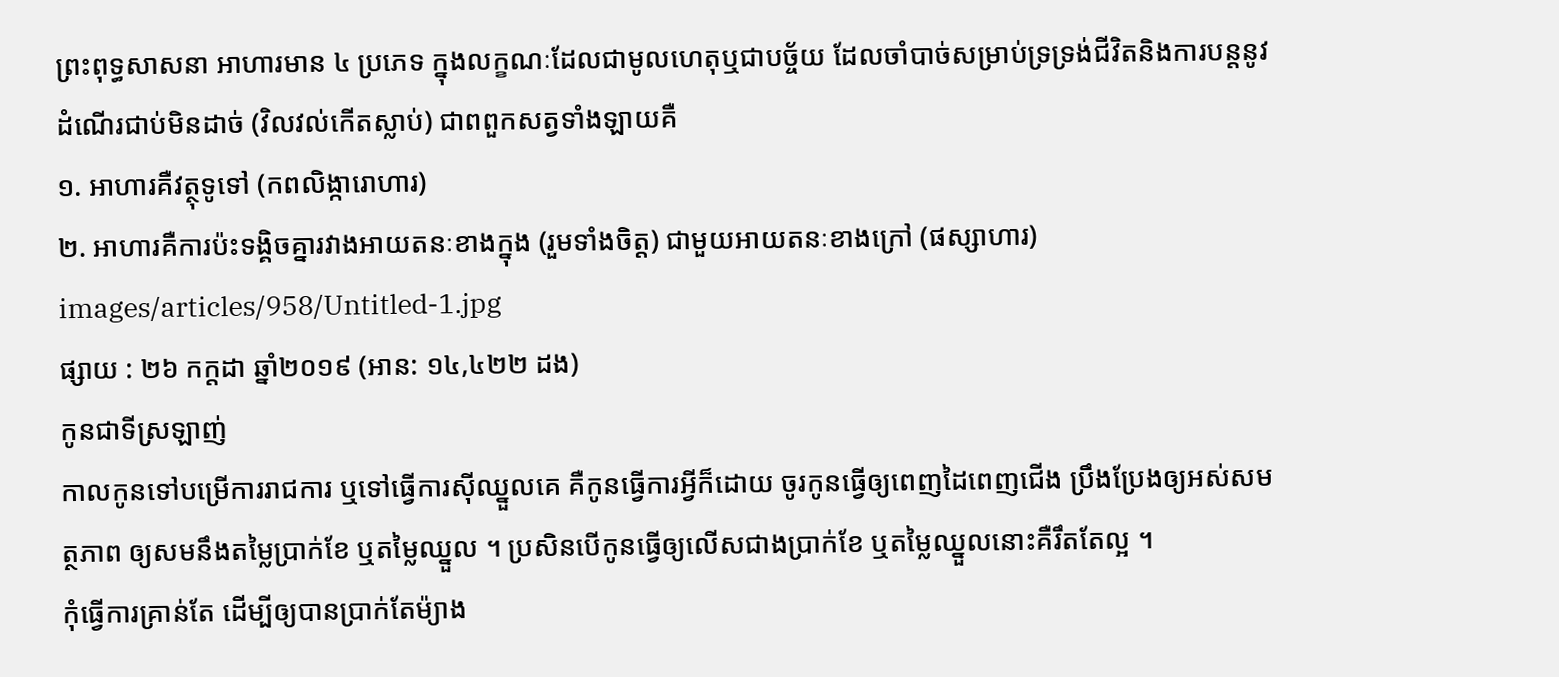ព្រះពុទ្ធសាសនា អាហារមាន ៤ ប្រភេទ ក្នុងលក្ខណៈដែលជាមូលហេតុឬជាបច្ច័យ ដែលចាំបាច់សម្រាប់ទ្រទ្រង់ជីវិតនិងការបន្តនូវដំណើរជាប់មិនដាច់ (វិលវល់កើតស្លាប់) ជាពពួកសត្វទាំងឡាយគឺ
១. អាហារគឺវត្ថុទូទៅ (កពលិង្ការោហារ)
២. អាហារគឺការប៉ះទង្គិចគ្នារវាងអាយតនៈខាងក្នុង (រួមទាំងចិត្ត) ជាមួយអាយតនៈខាងក្រៅ (ផស្សាហារ)
images/articles/958/Untitled-1.jpg
ផ្សាយ : ២៦ កក្តដា ឆ្នាំ២០១៩ (អាន: ១៤,៤២២ ដង)
កូនជាទីស្រឡាញ់
កាលកូនទៅបម្រើការរាជការ ឬទៅធ្វើការស៊ីឈ្នួលគេ គឺកូនធ្វើការអ្វីក៏ដោយ ចូរកូនធ្វើឲ្យពេញដៃពេញជើង ប្រឹងប្រែងឲ្យអស់សមត្ថភាព ឲ្យសមនឹងតម្លៃប្រាក់ខែ ឬតម្លៃឈ្នួល ។ ប្រសិនបើកូនធ្វើឲ្យលើសជាងប្រាក់ខែ ឬតម្លៃឈ្នួលនោះគឺរឹតតែល្អ ។
កុំធ្វើការគ្រាន់តែ ដើម្បីឲ្យបានប្រាក់តែម៉្យាង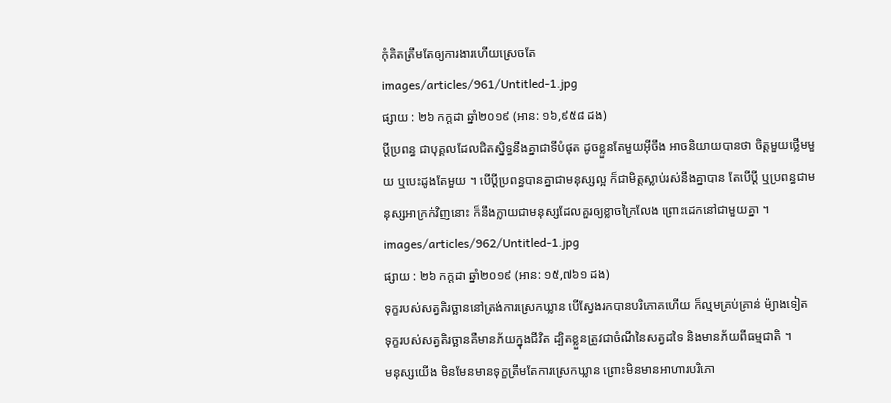កុំគិតត្រឹមតែឲ្យការងារហើយស្រេចតែ
images/articles/961/Untitled-1.jpg
ផ្សាយ : ២៦ កក្តដា ឆ្នាំ២០១៩ (អាន: ១៦,៩៥៨ ដង)
ប្តីប្រពន្ធ ជាបុគ្គលដែលជិតស្និទ្ធនឹងគ្នាជាទីបំផុត ដូចខ្លួនតែមួយអ៊ីចឹង អាចនិយាយបានថា ចិត្តមួយថ្លើមមួយ ឬបេះដូងតែមួយ ។ បើប្តីប្រពន្ធបានគ្នាជាមនុស្សល្អ ក៏ជាមិត្តស្លាប់រស់នឹងគ្នាបាន តែបើប្តី ឬប្រពន្ធជាមនុស្សអាក្រក់វិញនោះ ក៏នឹងក្លាយជាមនុស្សដែលគួរឲ្យខ្លាចក្រៃលែង ព្រោះដេកនៅជាមួយគ្នា ។
images/articles/962/Untitled-1.jpg
ផ្សាយ : ២៦ កក្តដា ឆ្នាំ២០១៩ (អាន: ១៥,៧៦១ ដង)
ទុក្ខរបស់សត្វតិរច្ឆាននៅត្រង់ការស្រេកឃ្លាន បើស្វែងរកបានបរិភោគហើយ ក៏ល្មមគ្រប់គ្រាន់ ម៉្យាងទៀត ទុក្ខរបស់សត្វតិរច្ឆានគឺមានភ័យក្នុងជីវិត ដ្បិតខ្លួនត្រូវជាចំណីនៃសត្វដទៃ និងមានភ័យពីធម្មជាតិ ។
មនុស្សយើង មិនមែនមានទុក្ខត្រឹមតែការស្រេកឃ្លាន ព្រោះមិនមានអាហារបរិភោ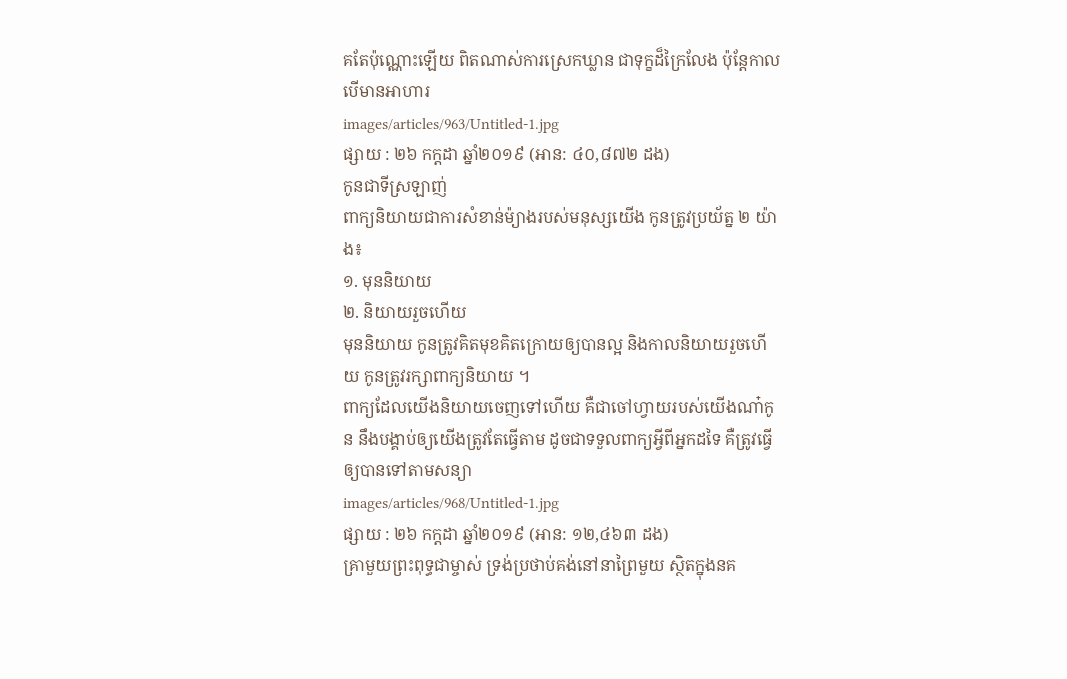គតែប៉ុណ្ណោះឡើយ ពិតណាស់ការស្រេកឃ្លាន ជាទុក្ខដ៏ក្រៃលែង ប៉ុន្តែកាលបើមានអាហារ
images/articles/963/Untitled-1.jpg
ផ្សាយ : ២៦ កក្តដា ឆ្នាំ២០១៩ (អាន: ៤០,៨៧២ ដង)
កូនជាទីស្រឡាញ់
ពាក្យនិយាយជាការសំខាន់ម៉្យាងរបស់មនុស្សយើង កូនត្រូវប្រយ័ត្ន ២ យ៉ាង៖
១. មុននិយាយ
២. និយាយរួចហើយ
មុននិយាយ កូនត្រូវគិតមុខគិតក្រោយឲ្យបានល្អ និងកាលនិយាយរួចហើយ កូនត្រូវរក្សាពាក្យនិយាយ ។
ពាក្យដែលយើងនិយាយចេញទៅហើយ គឺជាចៅហ្វាយរបស់យើងណា៎កូន នឹងបង្គាប់ឲ្យយើងត្រូវតែធ្វើតាម ដូចជាទទួលពាក្យអ្វីពីអ្នកដទៃ គឺត្រូវធ្វើឲ្យបានទៅតាមសន្យា
images/articles/968/Untitled-1.jpg
ផ្សាយ : ២៦ កក្តដា ឆ្នាំ២០១៩ (អាន: ១២,៤៦៣ ដង)
គ្រាមួយព្រះពុទ្ធជាម្ចាស់ ទ្រង់ប្រថាប់គង់នៅនាព្រៃមួយ ស្ថិតក្នុងនគ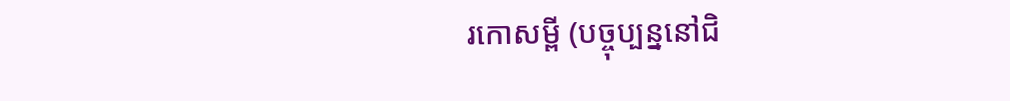រកោសម្ពី (បច្ចុប្បន្ននៅជិ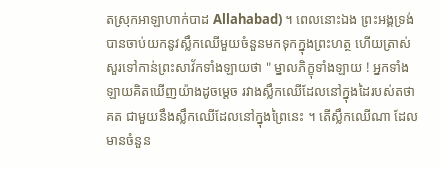តស្រុកអាឡាហាក់បាដ Allahabad) ។ ពេលនោះឯង ព្រះអង្គទ្រង់បានចាប់យកនូវស្លឹកឈើមួយចំនួនមកទុកក្នុងព្រះហត្ថ ហើយត្រាស់សួរទៅកាន់ព្រះសាវ័កទាំងឡាយថា " ម្នាលភិក្ខុទាំងឡាយ ! អ្នកទាំងឡាយគិតឃើញយ៉ាងដូចម្តេច រវាងស្លឹកឈើដែលនៅក្នុងដៃរបស់តថាគត ជាមួយនឹងស្លឹកឈើដែលនៅក្នុងព្រៃនេះ ។ តើស្លឹកឈើណា ដែលមានចំនួន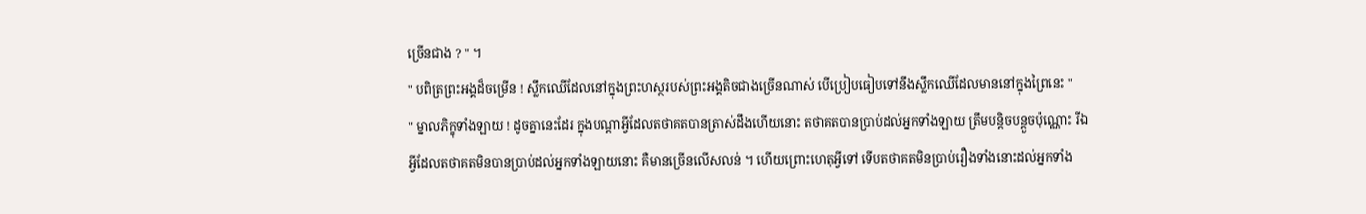ច្រើនជាង ? " ។
" បពិត្រព្រះអង្គដ៏ចម្រើន ! ស្លឹកឈើដែលនៅក្នុងព្រះហស្ថរបស់ព្រះអង្គតិចជាងច្រើនណាស់ បើប្រៀបធៀបទៅនឹងស្លឹកឈើដែលមាននៅក្នុងព្រៃនេះ "
" ម្នាលភិក្ខុទាំងឡាយ ! ដូចគ្នានេះដែរ ក្នុងបណ្តាអ្វីដែលតថាគតបានត្រាស់ដឹងហើយនោះ តថាគតបានប្រាប់ដល់អ្នកទាំងឡាយ ត្រឹមបន្តិចបន្តួចប៉ុណ្ណោះ រីឯអ្វីដែលតថាគតមិនបានប្រាប់ដល់អ្នកទាំងឡាយនោះ គឺមានច្រើនលើសលន់ ។ ហើយព្រោះហេតុអ្វីទៅ ទើបតថាគតមិនប្រាប់រឿងទាំងនោះដល់អ្នកទាំង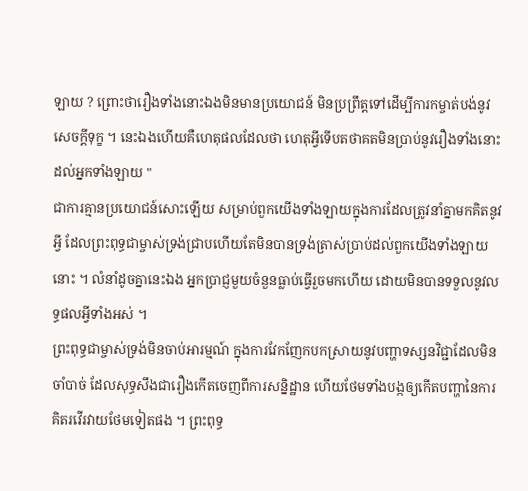ឡាយ ? ព្រោះថារឿងទាំងនោះឯងមិនមានប្រយោជន៍ មិនប្រព្រឹត្តទៅដើម្បីការកម្ចាត់បង់នូវសេចក្តីទុក្ខ ។ នេះឯងហើយគឺហេតុផលដែលថា ហេតុអ្វីទើបតថាគតមិនប្រាប់នូវរឿងទាំងនោះដល់អ្នកទាំងឡាយ "
ជាការគ្មានប្រយោជន៍សោះឡើយ សម្រាប់ពួកយើងទាំងឡាយក្នុងការដែលត្រូវនាំគ្នាមកគិតនូវអ្វី ដែលព្រះពុទ្ធជាម្ចាស់ទ្រង់ជ្រាបហើយតែមិនបានទ្រង់ត្រាស់ប្រាប់ដល់ពួកយើងទាំងឡាយនោះ ។ លំនាំដូចគ្នានេះឯង អ្នកប្រាជ្ញមួយចំនួនធ្លាប់ធ្វើរួចមកហើយ ដោយមិនបានទទួលនូវលទ្ធផលអ្វីទាំងអស់ ។
ព្រះពុទ្ធជាម្ចាស់ទ្រង់មិនចាប់អារម្មណ៍ ក្នុងការវែកញែកបកស្រាយនូវបញ្ហាទស្សនវិជ្ជាដែលមិនចាំបាច់ ដែលសុទ្ធសឹងជារឿងកើតចេញពីការសន្និដ្ឋាន ហើយថែមទាំងបង្កឲ្យកើតបញ្ហានៃការគិតរវើរវាយថែមទៀតផង ។ ព្រះពុទ្ធ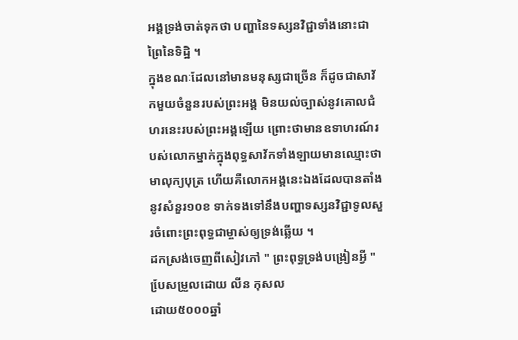អង្គទ្រង់ចាត់ទុកថា បញ្ហានៃទស្សនវិជ្ជាទាំងនោះជាព្រៃនៃទិដ្ឋិ ។
ក្នុងខណៈដែលនៅមានមនុស្សជាច្រើន ក៏ដូចជាសាវ័កមួយចំនួនរបស់ព្រះអង្គ មិនយល់ច្បាស់នូវគោលជំហរនេះរបស់ព្រះអង្គឡើយ ព្រោះថាមានឧទាហរណ៍របស់លោកម្នាក់ក្នុងពុទ្ធសាវ័កទាំងឡាយមានឈ្មោះថា មាលុក្យបុត្រ ហើយគឺលោកអង្គនេះឯងដែលបានតាំងនូវសំនួរ១០ខ ទាក់ទងទៅនឹងបញ្ហាទស្សនវិជ្ជាទូលសួរចំពោះព្រះពុទ្ធជាម្ចាស់ឲ្យទ្រង់ឆ្លើយ ។
ដកស្រង់ចេញពីសៀវភៅ " ព្រះពុទ្ធទ្រង់បង្រៀនអ្វី "
បែ្រសម្រួលដោយ លីន កុសល
ដោយ៥០០០ឆ្នាំ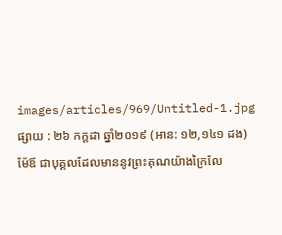images/articles/969/Untitled-1.jpg
ផ្សាយ : ២៦ កក្តដា ឆ្នាំ២០១៩ (អាន: ១២,១៤១ ដង)
ម៉ែឪ ជាបុគ្គលដែលមាននូវព្រះគុណយ៉ាងក្រៃលែ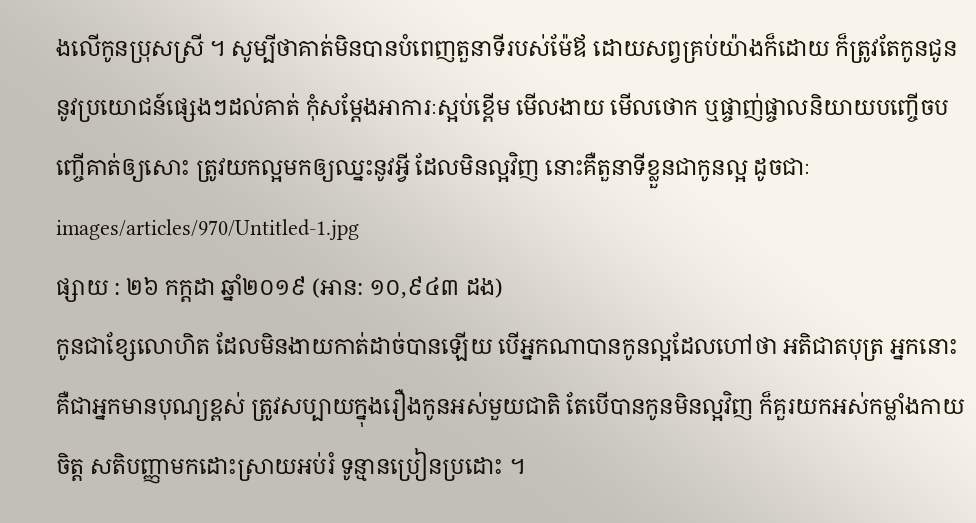ងលើកូនប្រុសស្រី ។ សូម្បីថាគាត់មិនបានបំពេញតួនាទីរបស់ម៉ែឪ ដោយសព្វគ្រប់យ៉ាងក៏ដោយ ក៏ត្រូវតែកូនជូននូវប្រយោជន៍ផ្សេងៗដល់គាត់ កុំសម្តែងអាការៈស្អប់ខ្ពើម មើលងាយ មើលថោក ឬផ្ចាញ់ផ្ចាលនិយាយបញ្ចើចបញ្ចើគាត់ឲ្យសោះ ត្រូវយកល្អមកឲ្យឈ្នះនូវអ្វី ដែលមិនល្អវិញ នោះគឺតួនាទីខ្លួនជាកូនល្អ ដូចជាៈ
images/articles/970/Untitled-1.jpg
ផ្សាយ : ២៦ កក្តដា ឆ្នាំ២០១៩ (អាន: ១០,៩៤៣ ដង)
កូនជាខ្សែលោហិត ដែលមិនងាយកាត់ដាច់បានឡើយ បើអ្នកណាបានកូនល្អដែលហៅថា អតិជាតបុត្រ អ្នកនោះគឺជាអ្នកមានបុណ្យខ្ពស់ ត្រូវសប្បាយក្នុងរឿងកូនអស់មួយជាតិ តែបើបានកូនមិនល្អវិញ ក៏គួរយកអស់កម្លាំងកាយចិត្ត សតិបញ្ញាមកដោះស្រាយអប់រំ ទូន្មានប្រៀនប្រដោះ ។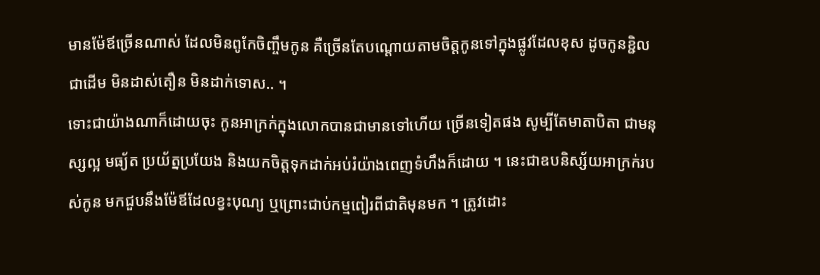មានម៉ែឪច្រើនណាស់ ដែលមិនពូកែចិញ្ចឹមកូន គឺច្រើនតែបណ្តោយតាមចិត្តកូនទៅក្នុងផ្លូវដែលខុស ដូចកូនខ្ជិលជាដើម មិនដាស់តឿន មិនដាក់ទោស.. ។
ទោះជាយ៉ាងណាក៏ដោយចុះ កូនអាក្រក់ក្នុងលោកបានជាមានទៅហើយ ច្រើនទៀតផង សូម្បីតែមាតាបិតា ជាមនុស្សល្អ មធ្យ័ត ប្រយ័ត្នប្រយែង និងយកចិត្តទុកដាក់អប់រំយ៉ាងពេញទំហឹងក៏ដោយ ។ នេះជាឧបនិស្ស័យអាក្រក់របស់កូន មកជួបនឹងម៉ែឪដែលខ្វះបុណ្យ ឬព្រោះជាប់កម្មពៀរពីជាតិមុនមក ។ ត្រូវដោះ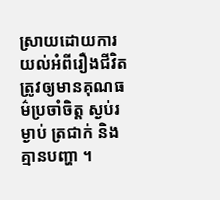ស្រាយដោយការយល់អំពីរឿងជីវិត ត្រូវឲ្យមានគុណធម៌ប្រចាំចិត្ត ស្ងប់រម្ងាប់ ត្រជាក់ និងគ្មានបញ្ហា ។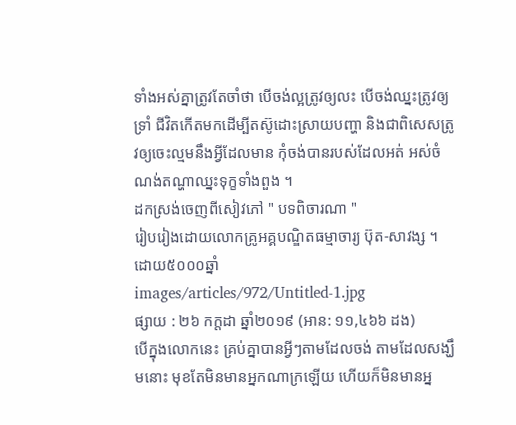ទាំងអស់គ្នាត្រូវតែចាំថា បើចង់ល្អត្រូវឲ្យលះ បើចង់ឈ្នះត្រូវឲ្យទ្រាំ ជីវិតកើតមកដើម្បីតស៊ូដោះស្រាយបញ្ហា និងជាពិសេសត្រូវឲ្យចេះល្មមនឹងអ្វីដែលមាន កុំចង់បានរបស់ដែលអត់ អស់ចំណង់តណ្ហាឈ្នះទុក្ខទាំងពួង ។
ដកស្រង់ចេញពីសៀវភៅ " បទពិចារណា "
រៀបរៀងដោយលោកគ្រូអគ្គបណ្ឌិតធម្មាចារ្យ ប៊ុត-សាវង្ស ។
ដោយ៥០០០ឆ្នាំ
images/articles/972/Untitled-1.jpg
ផ្សាយ : ២៦ កក្តដា ឆ្នាំ២០១៩ (អាន: ១១,៤៦៦ ដង)
បើក្នុងលោកនេះ គ្រប់គ្នាបានអ្វីៗតាមដែលចង់ តាមដែលសង្ឃឹមនោះ មុខតែមិនមានអ្នកណាក្រឡើយ ហើយក៏មិនមានអ្ន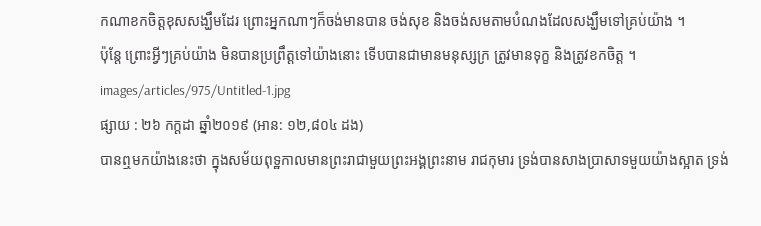កណាខកចិត្តខុសសង្ឃឹមដែរ ព្រោះអ្នកណាៗក៏ចង់មានបាន ចង់សុខ និងចង់សមតាមបំណងដែលសង្ឃឹមទៅគ្រប់យ៉ាង ។
ប៉ុន្តែ ព្រោះអ្វីៗគ្រប់យ៉ាង មិនបានប្រព្រឹត្តទៅយ៉ាងនោះ ទើបបានជាមានមនុស្សក្រ ត្រូវមានទុក្ខ និងត្រូវខកចិត្ត ។
images/articles/975/Untitled-1.jpg
ផ្សាយ : ២៦ កក្តដា ឆ្នាំ២០១៩ (អាន: ១២,៨០៤ ដង)
បានឮមកយ៉ាងនេះថា ក្នុងសម័យពុទ្ឋកាលមានព្រះរាជាមួយព្រះអង្គព្រះនាម រាជកុមារ ទ្រង់បានសាងប្រាសាទមួយយ៉ាងស្អាត ទ្រង់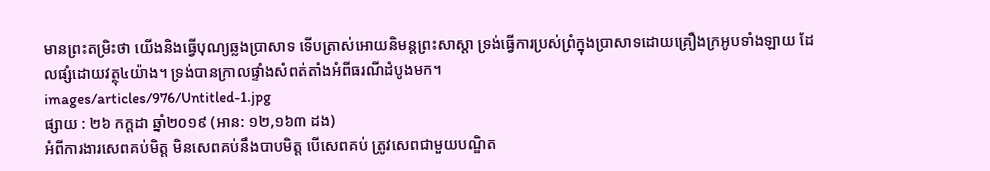មានព្រះតម្រិះថា យើងនិងធ្វើបុណ្យឆ្លងប្រាសាទ ទើបត្រាស់អោយនិមន្តព្រះសាស្តា ទ្រង់ធ្វើការប្រស់ព្រំក្នុងប្រាសាទដោយគ្រឿងក្រអូបទាំងឡាយ ដែលផ្សំដោយវត្ថុ៤យ៉ាង។ ទ្រង់បានក្រាលផ្ទាំងសំពត់តាំងអំពីធរណីដំបូងមក។
images/articles/976/Untitled-1.jpg
ផ្សាយ : ២៦ កក្តដា ឆ្នាំ២០១៩ (អាន: ១២,១៦៣ ដង)
អំពីការងារសេពគប់មិត្ត មិនសេពគប់នឹងបាបមិត្ត បើសេពគប់ ត្រូវសេពជាមួយបណ្ឌិត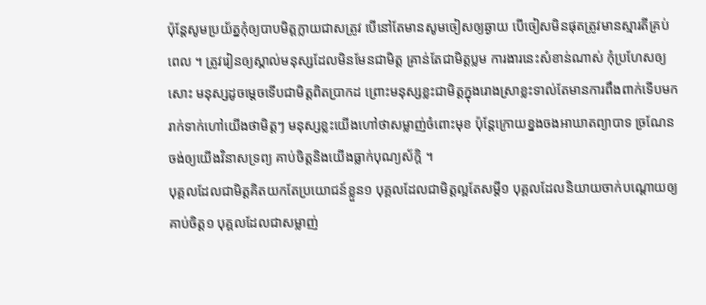ប៉ុន្តែសូមប្រយ័ត្នកុំឲ្យបាបមិត្តក្លាយជាសត្រូវ បើនៅតែមានសូមចៀសឲ្យឆ្ងាយ បើចៀសមិនផុតត្រូវមានស្មារតីគ្រប់ពេល ។ ត្រូវរៀនឲ្យស្គាល់មនុស្សដែលមិនមែនជាមិត្ត គ្រាន់តែជាមិត្តប្លម ការងារនេះសំខាន់ណាស់ កុំប្រហែសឲ្យសោះ មនុស្សដូចម្តេចទើបជាមិត្តពិតប្រាកដ ព្រោះមនុស្សខ្លះជាមិត្តក្នុងរោងស្រាខ្លះទាល់តែមានការពឹងពាក់ទើបមករាក់ទាក់ហៅយើងថាមិត្តៗ មនុស្សខ្លះយើងហៅថាសម្លាញ់ចំពោះមុខ ប៉ុន្តែក្រោយខ្នងចងអាឃាតព្យាបាទ ច្រណែន ចង់ឲ្យយើងវិនាសទ្រព្យ គាប់ចិត្តនិងយើងធ្លាក់បុណ្យស័ក្តិ ។
បុគ្គលដែលជាមិត្តគិតយកតែប្រយោជន៍ខ្លួន១ បុគ្គលដែលជាមិត្តល្អតែសម្តី១ បុគ្គលដែលនិយាយចាក់បណ្តោយឲ្យគាប់ចិត្ត១ បុគ្គលដែលជាសម្លាញ់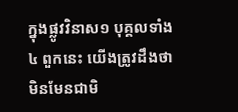ក្នុងផ្លូវវិនាស១ បុគ្គលទាំង៤ ពួកនេះ យើងត្រូវដឹងថា មិនមែនជាមិ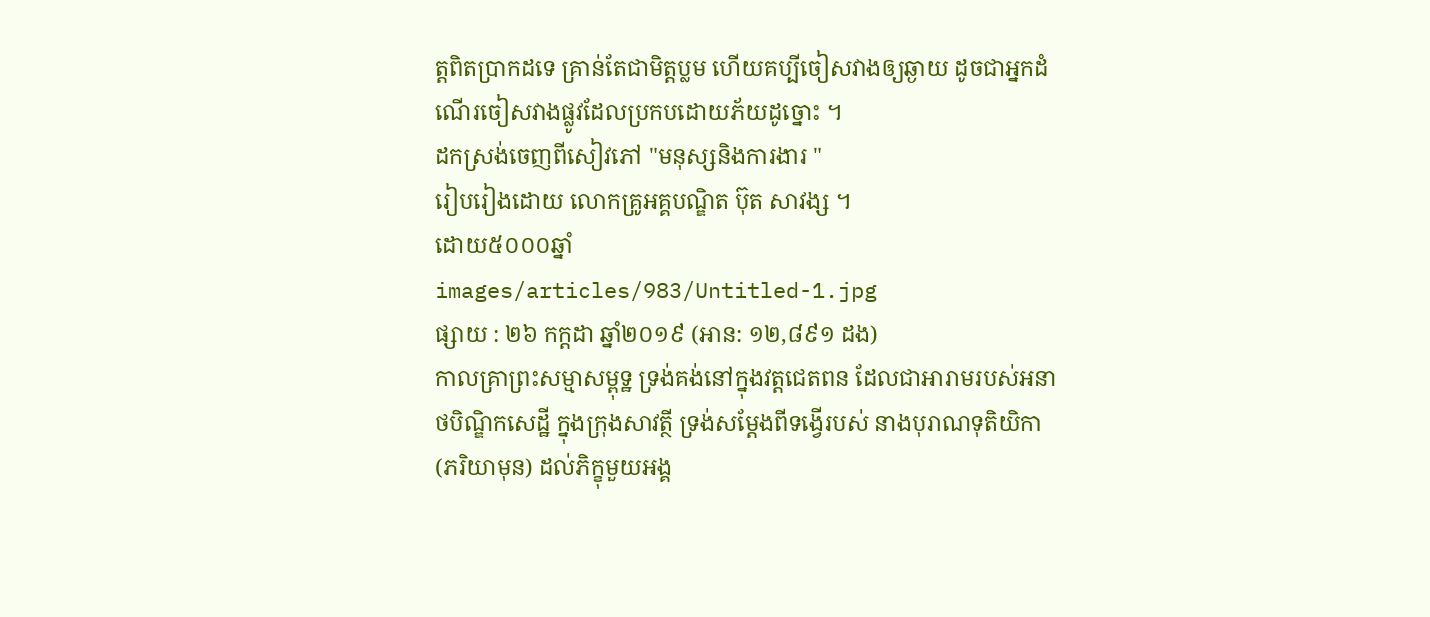ត្តពិតប្រាកដទេ គ្រាន់តែជាមិត្តប្លម ហើយគប្បីចៀសវាងឲ្យឆ្ងាយ ដូចជាអ្នកដំណើរចៀសវាងផ្លូវដែលប្រកបដោយភ័យដូច្នោះ ។
ដកស្រង់ចេញពីសៀវភៅ "មនុស្សនិងការងារ "
រៀបរៀងដោយ លោកគ្រូអគ្គបណ្ឌិត ប៊ុត សាវង្ស ។
ដោយ៥០០០ឆ្នាំ
images/articles/983/Untitled-1.jpg
ផ្សាយ : ២៦ កក្តដា ឆ្នាំ២០១៩ (អាន: ១២,៨៩១ ដង)
កាលគ្រាព្រះសម្មាសម្ពុទ្ឋ ទ្រង់គង់នៅក្នុងវត្តជេតពន ដែលជាអារាមរបស់អនាថបិណ្ឌិកសេដ្ឋី ក្នុងក្រុងសាវត្ថី ទ្រង់សម្តែងពីទង្វើរបស់ នាងបុរាណទុតិយិកា (ភរិយាមុន) ដល់ភិក្ខុមួយអង្គ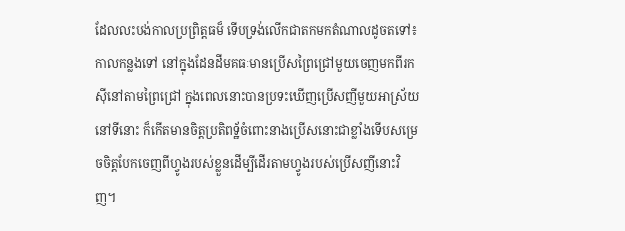ដែលលះបង់កាលប្រព្រិត្តធម៏ ទើបទ្រង់លើកជាតកមកតំណាលដូចតទៅ៖
កាលកន្លងទៅ នៅក្នុងដែនដីមគធៈមានប្រើសព្រៃជ្រៅមួយចេញមកពីរកស៊ីនៅតាមព្រៃជ្រៅ ក្នុងពេលនោះបានប្រទះឃើញប្រើសញីមួយអាស្រ័យនៅទីនោះ ក៏កើតមានចិត្តប្រតិពទ្ឋ័ចំពោះនាងប្រើសនោះជាខ្លាំងទើបសម្រេចចិត្តបែកចេញពីហ្វូងរបស់ខ្លួនដើម្បីដើរតាមហ្វូងរបស់ប្រើសញីនោះវិញ។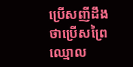ប្រើសញីដឹងថាប្រើសព្រៃឈ្មោល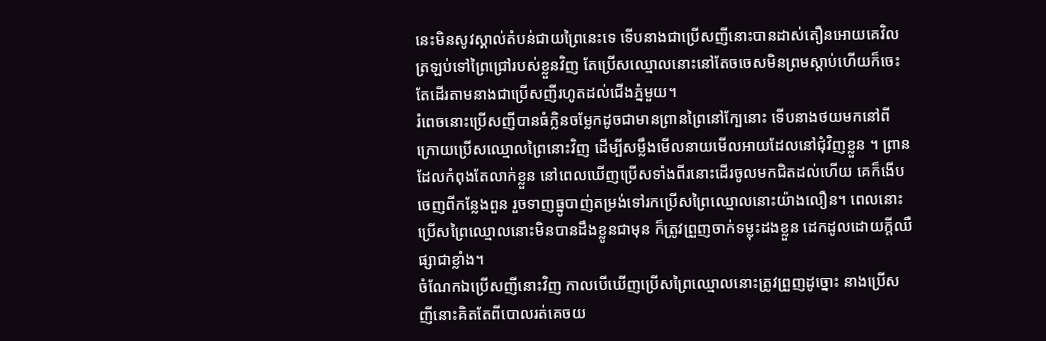នេះមិនសូវស្គាល់តំបន់ជាយព្រៃនេះទេ ទើបនាងជាប្រើសញីនោះបានដាស់តឿនអោយគេវិលត្រឡប់ទៅព្រៃជ្រៅរបស់ខ្លួនវិញ តែប្រើសឈ្មោលនោះនៅតែចចេសមិនព្រមស្តាប់ហើយក៏ចេះតែដើរតាមនាងជាប្រើសញីរហូតដល់ជើងភ្នំមួយ។
រំពេចនោះប្រើសញីបានធំក្លិនចម្លែកដូចជាមានព្រានព្រៃនៅក្បែនោះ ទើបនាងថយមកនៅពីក្រោយប្រើសឈ្មោលព្រៃនោះវិញ ដើម្បីសម្លឹងមើលនាយមើលអាយដែលនៅជុំវិញខ្លួន ។ ព្រានដែលកំពុងតែលាក់ខ្លួន នៅពេលឃើញប្រើសទាំងពីរនោះដើរចូលមកជិតដល់ហើយ គេក៏ងើបចេញពីកន្លែងពួន រួចទាញធ្នូបាញ់តម្រង់ទៅរកប្រើសព្រៃឈ្មោលនោះយ៉ាងលឿន។ ពេលនោះ ប្រើសព្រៃឈ្មោលនោះមិនបានដឹងខ្លូនជាមុន ក៏ត្រូវព្រួញចាក់ទម្លុះដងខ្លួន ដេកដូលដោយក្តីឈឺផ្សាជាខ្លាំង។
ចំណែកឯប្រើសញីនោះវិញ កាលបើឃើញប្រើសព្រៃឈ្មោលនោះត្រូវព្រួញដូច្នោះ នាងប្រើសញីនោះគិតតែពីបោលរត់គេចយ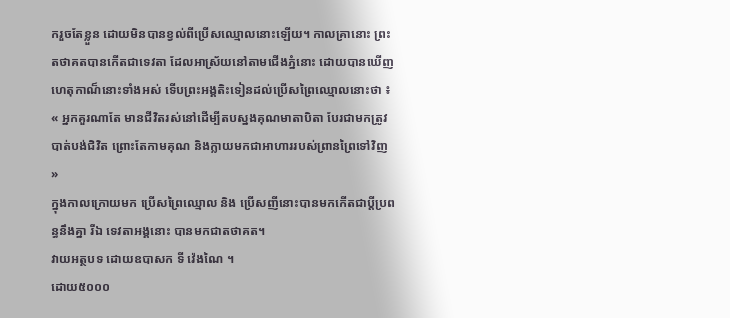ករួចតែខ្លួន ដោយមិនបានខ្វល់ពីប្រើសឈ្មោលនោះឡើយ។ កាលគ្រានោះ ព្រះតថាគតបានកើតជាទេវតា ដែលអាស្រ័យនៅតាមជើងភ្នំនោះ ដោយបានឃើញហេតុកាណ៏នោះទាំងអស់ ទើបព្រះអង្គតិះទៀនដល់ប្រើសព្រៃឈ្មោលនោះថា ៖
« អ្នកគួរណាតែ មានជីវិតរស់នៅដើម្បីតបស្នងគុណមាតាបិតា បែរជាមកត្រូវបាត់បង់ជិវិត ព្រោះតែកាមគុណ និងក្លាយមកជាអាហាររបស់ព្រានព្រៃទៅវិញ »
ក្នុងកាលក្រោយមក ប្រើសព្រៃឈ្មោល និង ប្រើសញីនោះបានមកកើតជាប្តីប្រពន្ធនឹងគ្នា រីឯ ទេវតាអង្គនោះ បានមកជាតថាគត។
វាយអត្ថបទ ដោយឧបាសក ទី វ៉េងណៃ ។
ដោយ៥០០០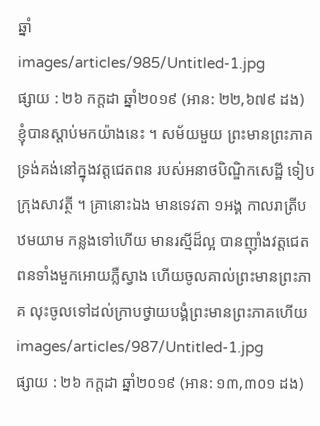ឆ្នាំ
images/articles/985/Untitled-1.jpg
ផ្សាយ : ២៦ កក្តដា ឆ្នាំ២០១៩ (អាន: ២២,៦៧៩ ដង)
ខ្ញុំបានស្តាប់មកយ៉ាងនេះ ។ សម័យមួយ ព្រះមានព្រះភាគ ទ្រង់គង់នៅក្នុងវត្តជេតពន របស់អនាថបិណ្ឌិកសេដ្ឋី ទៀបក្រុងសាវត្ថី ។ គ្រានោះឯង មានទេវតា ១អង្គ កាលរាត្រីបឋមយាម កន្លងទៅហើយ មានរស្មីដ៏ល្អ បានញ៉ាំងវត្តជេតពនទាំងមួកអោយភ្លឺស្វាង ហើយចូលគាល់ព្រះមានព្រះភាគ លុះចូលទៅដល់ក្រាបថ្វាយបង្គំព្រះមានព្រះភាគហើយ
images/articles/987/Untitled-1.jpg
ផ្សាយ : ២៦ កក្តដា ឆ្នាំ២០១៩ (អាន: ១៣,៣០១ ដង)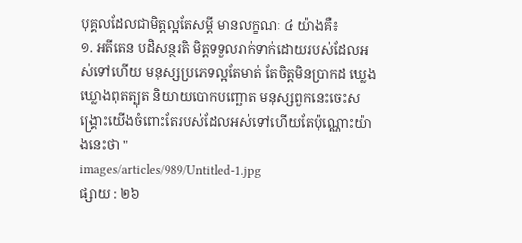បុគ្គលដែលជាមិត្តល្អតែសម្តី មានលក្ខណៈ ៤ យ៉ាងគឺ៖
១. អតីតេន បដិសន្ថរតិ មិត្តទទួលរាក់ទាក់ដោយរបស់ដែលអស់ទៅហើយ មនុស្សប្រភេទល្អតែមាត់ តែចិត្តមិនប្រាកដ ឃ្លេងឃ្លោងពុតត្បុត និយាយបោកបញ្ឆោត មនុស្សពួកនេះចេះសង្រ្គោះយើងចំពោះតែរបស់ដែលអស់ទៅហើយតែប៉ុណ្ណោះយ៉ាងនេះថា "
images/articles/989/Untitled-1.jpg
ផ្សាយ : ២៦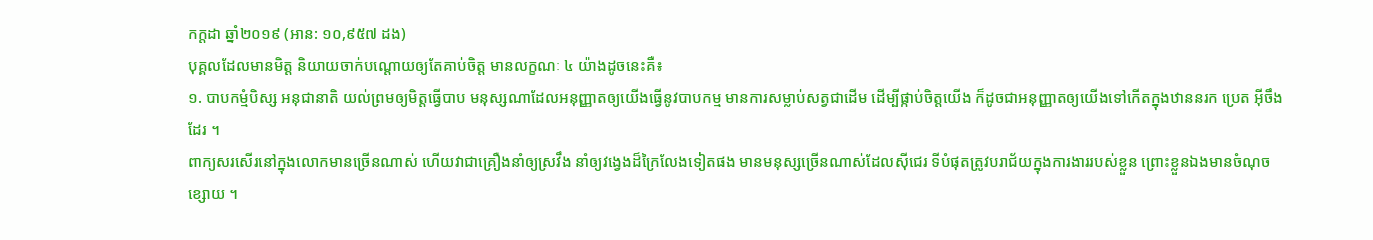កក្តដា ឆ្នាំ២០១៩ (អាន: ១០,៩៥៧ ដង)
បុគ្គលដែលមានមិត្ត និយាយចាក់បណ្តោយឲ្យតែគាប់ចិត្ត មានលក្ខណៈ ៤ យ៉ាងដូចនេះគឺ៖
១. បាបកម្មំបិស្ស អនុជានាតិ យល់ព្រមឲ្យមិត្តធ្វើបាប មនុស្សណាដែលអនុញ្ញាតឲ្យយើងធ្វើនូវបាបកម្ម មានការសម្លាប់សត្វជាដើម ដើម្បីផ្កាប់ចិត្តយើង ក៏ដូចជាអនុញ្ញាតឲ្យយើងទៅកើតក្នុងឋាននរក ប្រេត អ៊ីចឹងដែរ ។
ពាក្យសរសើរនៅក្នុងលោកមានច្រើនណាស់ ហើយវាជាគ្រឿងនាំឲ្យស្រវឹង នាំឲ្យវង្វេងដ៏ក្រៃលែងទៀតផង មានមនុស្សច្រើនណាស់ដែលស៊ីជេរ ទីបំផុតត្រូវបរាជ័យក្នុងការងាររបស់ខ្លួន ព្រោះខ្លួនឯងមានចំណុចខ្សោយ ។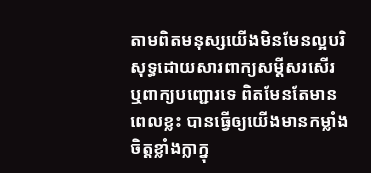តាមពិតមនុស្សយើងមិនមែនល្អបរិសុទ្ធដោយសារពាក្យសម្តីសរសើរ ឬពាក្យបញ្ជោរទេ ពិតមែនតែមានពេលខ្លះ បានធ្វើឲ្យយើងមានកម្លាំងចិត្តខ្លាំងក្លាក្នុ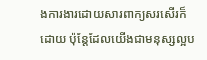ងការងារដោយសារពាក្យសរសើរក៏ដោយ ប៉ុន្តែដែលយើងជាមនុស្សល្អប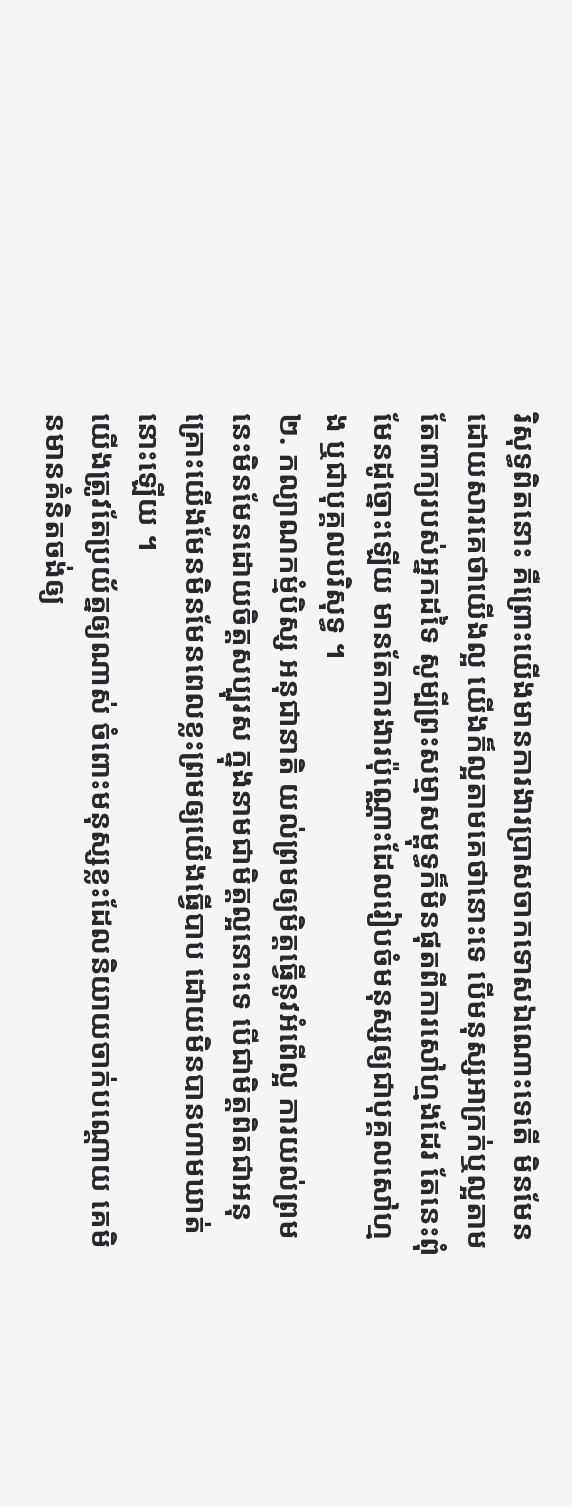រិសុទ្ធពិតនោះ គឺព្រោះយើងមានការងារប្រាសចាកទោសឯណោះទេតើ មិនមែនដោយសារគេថាយើងល្អ យើងក៏ល្អតាមគេថានោះទេ បើមនុស្សអាក្រក់ឬល្អតាមតែពាក្យរបស់អ្នកដទៃ សូម្បីព្រះសម្មាសម្ពុទ្ធក៏មិនផុតពីការសៅហ្មងដែរ តែនេះពុំមែនដូច្នោះឡើយ មានតែការងារប៉ុណ្ណោះដែលរៀបចំមនុស្សឲ្យជាបុគ្គលសៅហ្មង ឬជាបុគ្គលបរិសុទ្ធ ។
២. កល្យាណកម្មំបិស្ស អនុជានាតិ យល់ព្រមឲ្យមិត្តធ្វើនូវអំពើល្អ ការយល់ព្រមនេះមិនមែនដោយចិត្តសប្បុរស ក្នុងនាមជាមិត្តល្អនោះទេ បើជាមិត្តពិតជាអនុគ្រោះយើងមែនមិនមែនពេលខ្លះព្រមឲ្យយើងធ្វើបាប ដោយមិនបានហាមឃាត់នោះឡើយ ។
យើងត្រូវតែប្រយ័ត្នឲ្យណាស់ ចំពោះមនុស្សខ្លះដែលនិយាយចាក់បណ្តោយ គេមិនមានគំនិតចង់ឲ្យ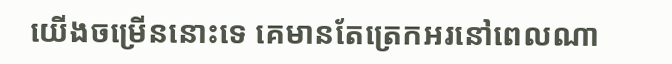យើងចម្រើននោះទេ គេមានតែត្រេកអរនៅពេលណា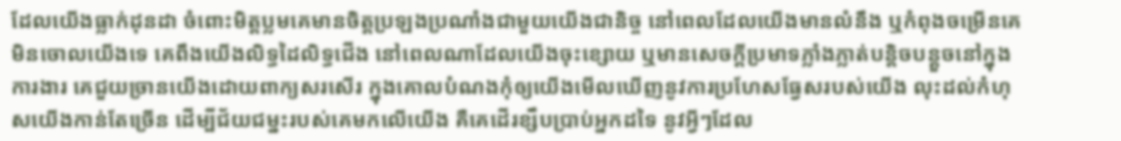ដែលយើងធ្លាក់ដុនដា ចំពោះមិត្តប្លមគេមានចិត្តប្រឡងប្រណាំងជាមួយយើងជានិច្ច នៅពេលដែលយើងមានលំនឹង ឬកំពុងចម្រើនគេមិនចោលយើងទេ គេពឹងយើងលិទ្ធដៃលិទ្ធជើង នៅពេលណាដែលយើងចុះខ្សោយ ឬមានសេចក្តីប្រមាទភ្លាំងភ្លាត់បន្តិចបន្តួចនៅក្នុងការងារ គេជួយច្រានយើងដោយពាក្យសរសើរ ក្នុងគោលបំណងកុំឲ្យយើងមើលឃើញនូវការប្រហែសធ្វែសរបស់យើង លុះដល់កំហុសយើងកាន់តែច្រើន ដើម្បីជ័យជម្នះរបស់គេមកលើយើង គឺគេដើរខ្សឹបប្រាប់អ្នកដទៃ នូវអ្វីៗដែល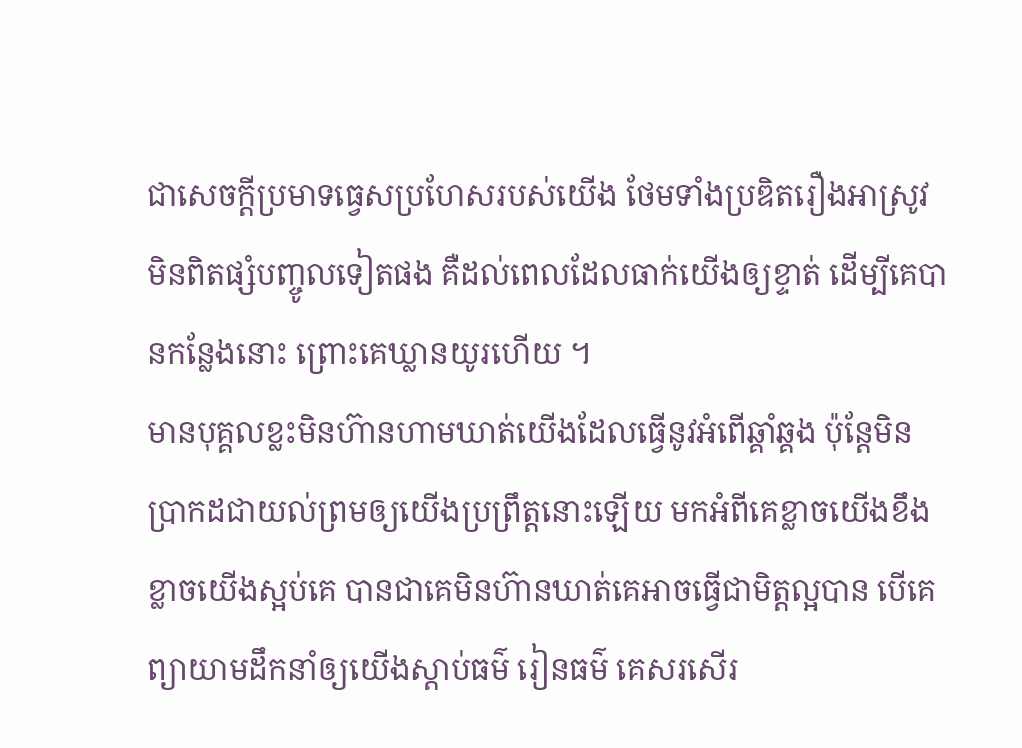ជាសេចក្តីប្រមាទធ្វេសប្រហែសរបស់យើង ថែមទាំងប្រឌិតរឿងអាស្រូវមិនពិតផ្សំបញ្ចូលទៀតផង គឺដល់ពេលដែលធាក់យើងឲ្យខ្ទាត់ ដើម្បីគេបានកន្លែងនោះ ព្រោះគេឃ្លានយូរហើយ ។
មានបុគ្គលខ្លះមិនហ៊ានហាមឃាត់យើងដែលធ្វើនូវអំពើឆ្គាំឆ្គង ប៉ុន្តែមិនប្រាកដជាយល់ព្រមឲ្យយើងប្រព្រឹត្តនោះឡើយ មកអំពីគេខ្លាចយើងខឹង ខ្លាចយើងស្អប់គេ បានជាគេមិនហ៊ានឃាត់គេអាចធ្វើជាមិត្តល្អបាន បើគេព្យាយាមដឹកនាំឲ្យយើងស្តាប់ធម៌ រៀនធម៌ គេសរសើរ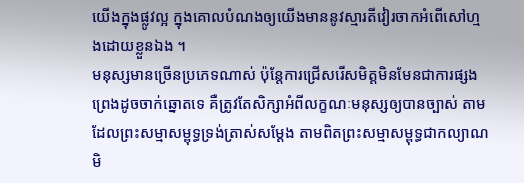យើងក្នុងផ្លូវល្អ ក្នុងគោលបំណងឲ្យយើងមាននូវស្មារតីវៀរចាកអំពើសៅហ្មងដោយខ្លួនឯង ។
មនុស្សមានច្រើនប្រភេទណាស់ ប៉ុន្តែការជ្រើសរើសមិត្តមិនមែនជាការផ្សងព្រេងដូចចាក់ឆ្នោតទេ គឺត្រូវតែសិក្សាអំពីលក្ខណៈមនុស្សឲ្យបានច្បាស់ តាមដែលព្រះសម្មាសម្ពុទ្ធទ្រង់ត្រាស់សម្តែង តាមពិតព្រះសម្មាសម្ពុទ្ធជាកល្យាណមិ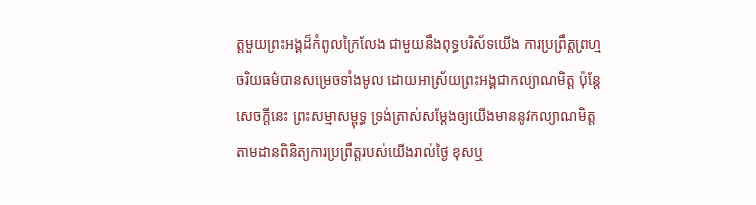ត្តមួយព្រះអង្គដ៏កំពូលក្រៃលែង ជាមួយនឹងពុទ្ធបរិស័ទយើង ការប្រព្រឹត្តព្រហ្មចរិយធម៌បានសម្រេចទាំងមូល ដោយអាស្រ័យព្រះអង្គជាកល្យាណមិត្ត ប៉ុន្តែសេចក្តីនេះ ព្រះសម្មាសម្ពុទ្ធ ទ្រង់ត្រាស់សម្តែងឲ្យយើងមាននូវកល្យាណមិត្ត តាមដានពិនិត្យការប្រព្រឹត្តរបស់យើងរាល់ថ្ងៃ ខុសឬ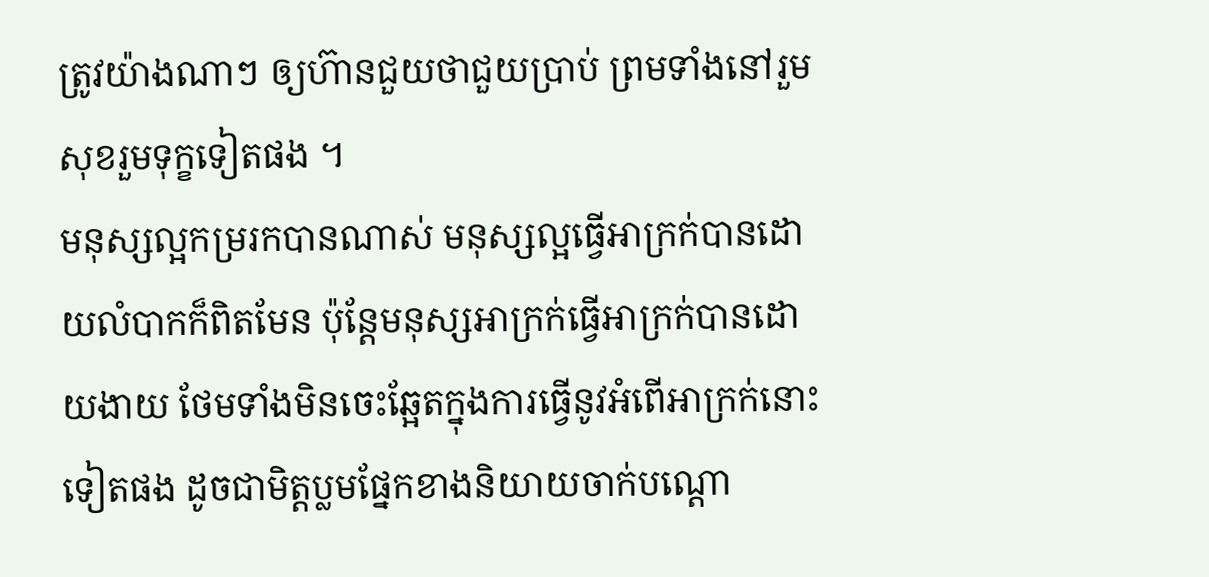ត្រូវយ៉ាងណាៗ ឲ្យហ៊ានជួយថាជួយប្រាប់ ព្រមទាំងនៅរួមសុខរួមទុក្ខទៀតផង ។
មនុស្សល្អកម្ររកបានណាស់ មនុស្សល្អធ្វើអាក្រក់បានដោយលំបាកក៏ពិតមែន ប៉ុន្តែមនុស្សអាក្រក់ធ្វើអាក្រក់បានដោយងាយ ថែមទាំងមិនចេះឆ្អែតក្នុងការធ្វើនូវអំពើអាក្រក់នោះទៀតផង ដូចជាមិត្តប្លមផ្នែកខាងនិយាយចាក់បណ្តោ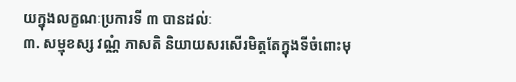យក្នុងលក្ខណៈប្រការទី ៣ បានដល់ៈ
៣. សម្មុខស្ស វណ្ណំ ភាសតិ និយាយសរសើរមិត្តតែក្នុងទីចំពោះមុ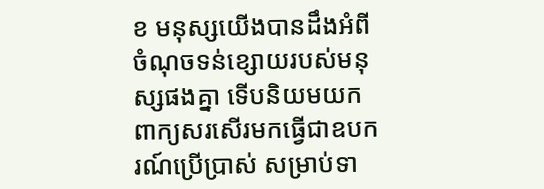ខ មនុស្សយើងបានដឹងអំពីចំណុចទន់ខ្សោយរបស់មនុស្សផងគ្នា ទើបនិយមយកពាក្យសរសើរមកធ្វើជាឧបករណ៍ប្រើប្រាស់ សម្រាប់ទា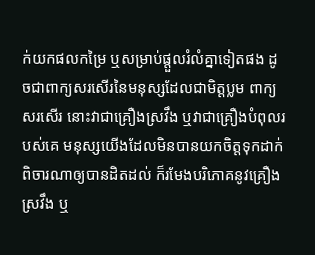ក់យកផលកម្រៃ ឬសម្រាប់ផ្តួលរំលំគ្នាទៀតផង ដូចជាពាក្យសរសើរនៃមនុស្សដែលជាមិត្តប្លម ពាក្យសរសើរ នោះវាជាគ្រឿងស្រវឹង ឬវាជាគ្រឿងបំពុលរបស់គេ មនុស្សយើងដែលមិនបានយកចិត្តទុកដាក់ពិចារណាឲ្យបានដិតដល់ ក៏រមែងបរិភោគនូវគ្រឿងស្រវឹង ឬ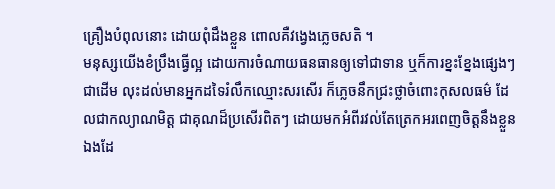គ្រឿងបំពុលនោះ ដោយពុំដឹងខ្លួន ពោលគឺវង្វេងភ្លេចសតិ ។
មនុស្សយើងខំប្រឹងធ្វើល្អ ដោយការចំណាយធនធានឲ្យទៅជាទាន ឬក៏ការខ្នះខ្នែងផ្សេងៗជាដើម លុះដល់មានអ្នកដទៃរំលឹកឈ្មោះសរសើរ ក៏ភ្លេចនឹកជ្រះថ្លាចំពោះកុសលធម៌ ដែលជាកល្យាណមិត្ត ជាគុណដ៏ប្រសើរពិតៗ ដោយមកអំពីរវល់តែត្រេកអរពេញចិត្តនឹងខ្លួនឯងដែ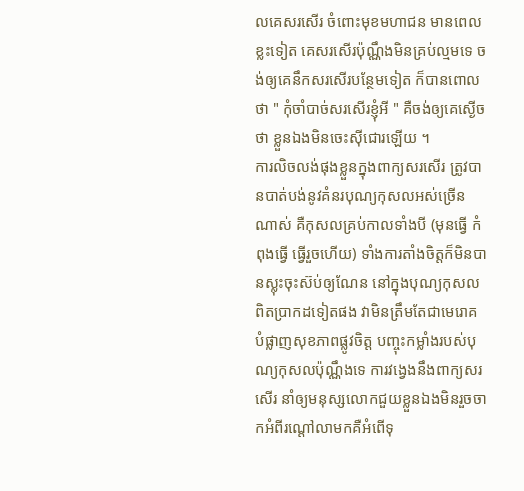លគេសរសើរ ចំពោះមុខមហាជន មានពេលខ្លះទៀត គេសរសើរប៉ុណ្ណឹងមិនគ្រប់ល្មមទេ ចង់ឲ្យគេនឹកសរសើរបន្ថែមទៀត ក៏បានពោលថា " កុំចាំបាច់សរសើរខ្ញុំអី " គឺចង់ឲ្យគេស្ងើចថា ខ្លួនឯងមិនចេះស៊ីជោរឡើយ ។
ការលិចលង់ផុងខ្លួនក្នុងពាក្យសរសើរ ត្រូវបានបាត់បង់នូវគំនរបុណ្យកុសលអស់ច្រើនណាស់ គឺកុសលគ្រប់កាលទាំងបី (មុនធ្វើ កំពុងធ្វើ ធ្វើរួចហើយ) ទាំងការតាំងចិត្តក៏មិនបានស្លុះចុះស៊ប់ឲ្យណែន នៅក្នុងបុណ្យកុសលពិតប្រាកដទៀតផង វាមិនត្រឹមតែជាមេរោគបំផ្លាញសុខភាពផ្លូវចិត្ត បញ្ចុះកម្លាំងរបស់បុណ្យកុសលប៉ុណ្ណឹងទេ ការវង្វេងនឹងពាក្យសរសើរ នាំឲ្យមនុស្សលោកជួយខ្លួនឯងមិនរួចចាកអំពីរណ្តៅលាមកគឺអំពើទុ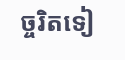ច្ចរិតទៀ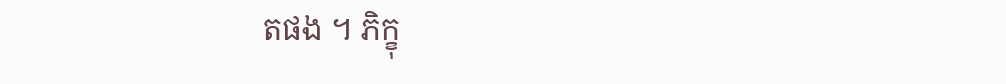តផង ។ ភិក្ខុ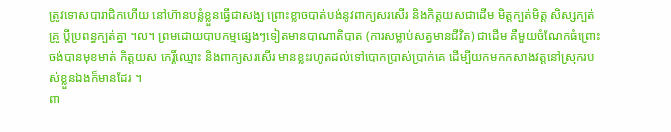ត្រូវទោសបារាជិកហើយ នៅហ៊ានបន្លំខ្លួនធ្វើជាសង្ឃ ព្រោះខ្លាចបាត់បង់នូវពាក្យសរសើរ និងកិត្តយសជាដើម មិត្តក្បត់មិត្ត សិស្សក្បត់គ្រូ ប្តីប្រពន្ធក្បត់គ្នា ។ល។ ព្រមដោយបាបកម្មផ្សេងៗទៀតមានបាណាតិបាត (ការសម្លាប់សត្វមានជីវិត) ជាដើម គឺមួយចំណែកធំព្រោះចង់បានមុខមាត់ កិត្តយស កេរ្តិ៍ឈ្មោះ និងពាក្យសរសើរ មានខ្លះរហូតដល់ទៅបោកប្រាស់ប្រាក់គេ ដើម្បីយកមកកសាងវត្តនៅស្រុករបស់ខ្លួនឯងក៏មានដែរ ។
ពា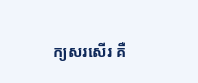ក្យសរសើរ គឺ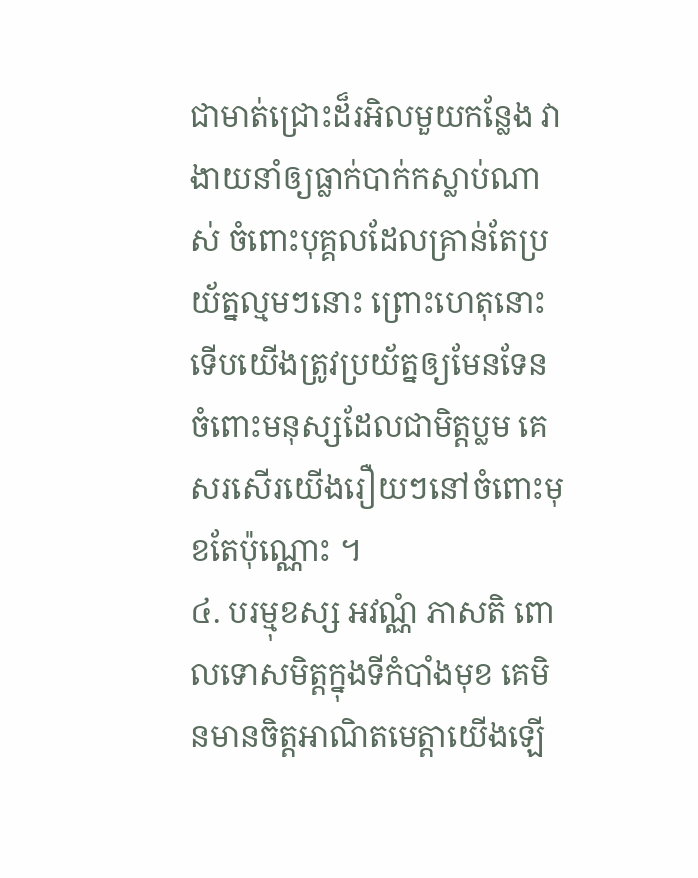ជាមាត់ជ្រោះដ៏រអិលមួយកន្លែង វាងាយនាំឲ្យធ្លាក់បាក់កស្លាប់ណាស់ ចំពោះបុគ្គលដែលគ្រាន់តែប្រយ័ត្នល្មមៗនោះ ព្រោះហេតុនោះ ទើបយើងត្រូវប្រយ័ត្នឲ្យមែនទែន ចំពោះមនុស្សដែលជាមិត្តប្លម គេសរសើរយើងរឿយៗនៅចំពោះមុខតែប៉ុណ្ណោះ ។
៤. បរម្មុខស្ស អវណ្ណំ ភាសតិ ពោលទោសមិត្តក្នុងទីកំបាំងមុខ គេមិនមានចិត្តអាណិតមេត្តាយើងឡើ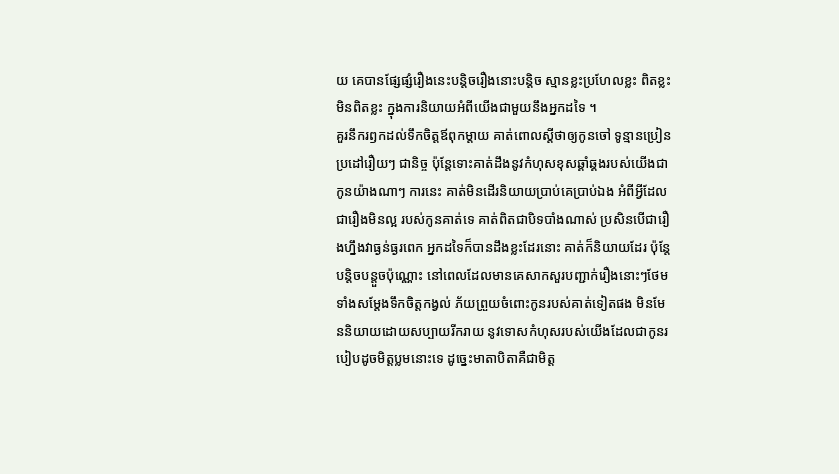យ គេបានផ្សែផ្សំរឿងនេះបន្តិចរឿងនោះបន្តិច ស្មានខ្លះប្រហែលខ្លះ ពិតខ្លះ មិនពិតខ្លះ ក្នុងការនិយាយអំពីយើងជាមួយនឹងអ្នកដទៃ ។
គួរនឹករឭកដល់ទឹកចិត្តឪពុកម្តាយ គាត់ពោលស្តីថាឲ្យកូនចៅ ទូន្មានប្រៀនប្រដៅរឿយៗ ជានិច្ច ប៉ុន្តែទោះគាត់ដឹងនូវកំហុសខុសឆ្គាំឆ្គងរបស់យើងជាកូនយ៉ាងណាៗ ការនេះ គាត់មិនដើរនិយាយប្រាប់គេប្រាប់ឯង អំពីអ្វីដែលជារឿងមិនល្អ របស់កូនគាត់ទេ គាត់ពិតជាបិទបាំងណាស់ ប្រសិនបើជារឿងហ្នឹងវាធ្ងន់ធ្ងរពេក អ្នកដទៃក៏បានដឹងខ្លះដែរនោះ គាត់ក៏និយាយដែរ ប៉ុន្តែបន្តិចបន្តួចប៉ុណ្ណោះ នៅពេលដែលមានគេសាកសួរបញ្ជាក់រឿងនោះៗថែមទាំងសម្តែងទឹកចិត្តកង្វល់ ភ័យព្រួយចំពោះកូនរបស់គាត់ទៀតផង មិនមែននិយាយដោយសប្បាយរីករាយ នូវទោសកំហុសរបស់យើងដែលជាកូនរបៀបដូចមិត្តប្លមនោះទេ ដូច្នេះមាតាបិតាគឺជាមិត្ត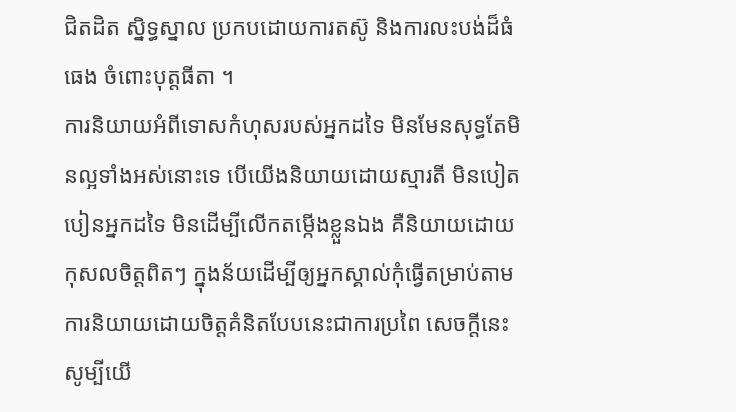ជិតដិត ស្និទ្ធស្នាល ប្រកបដោយការតស៊ូ និងការលះបង់ដ៏ធំធេង ចំពោះបុត្តធីតា ។
ការនិយាយអំពីទោសកំហុសរបស់អ្នកដទៃ មិនមែនសុទ្ធតែមិនល្អទាំងអស់នោះទេ បើយើងនិយាយដោយស្មារតី មិនបៀតបៀនអ្នកដទៃ មិនដើម្បីលើកតម្កើងខ្លួនឯង គឺនិយាយដោយកុសលចិត្តពិតៗ ក្នុងន័យដើម្បីឲ្យអ្នកស្គាល់កុំធ្វើតម្រាប់តាម ការនិយាយដោយចិត្តគំនិតបែបនេះជាការប្រពៃ សេចក្តីនេះ សូម្បីយើ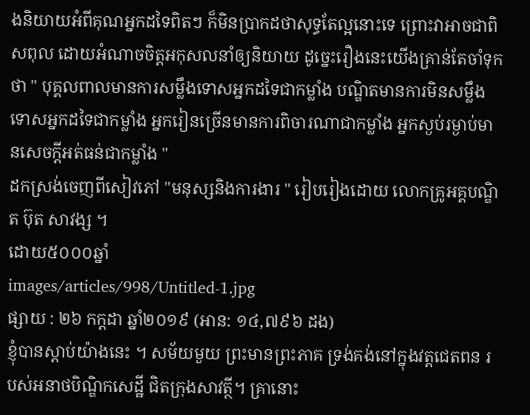ងនិយាយអំពីគុណអ្នកដទៃពិតៗ ក៏មិនប្រាកដថាសុទ្ធតែល្អនោះទេ ព្រោះវាអាចជាពិសពុល ដោយអំណាចចិត្តអកុសលនាំឲ្យនិយាយ ដូច្នេះរឿងនេះយើងគ្រាន់តែចាំទុកថា " បុគ្គលពាលមានការសម្លឹងទោសអ្នកដទៃជាកម្លាំង បណ្ឌិតមានការមិនសម្លឹងទោសអ្នកដទៃជាកម្លាំង អ្នករៀនច្រើនមានការពិចារណាជាកម្លាំង អ្នកស្ងប់រម្ងាប់មានសេចក្តីអត់ធន់ជាកម្លាំង "
ដកស្រង់ចេញពីសៀវភៅ "មនុស្សនិងការងារ " រៀបរៀងដោយ លោកគ្រូអគ្គបណ្ឌិត ប៊ុត សាវង្ស ។
ដោយ៥០០០ឆ្នាំ
images/articles/998/Untitled-1.jpg
ផ្សាយ : ២៦ កក្តដា ឆ្នាំ២០១៩ (អាន: ១៤,៧៩៦ ដង)
ខ្ញុំបានស្តាប់យ៉ាងនេះ ។ សម័យមួយ ព្រះមានព្រះភាគ ទ្រង់គង់នៅក្នុងវត្តជេតពន របស់អនាថបិណ្ឌិកសេដ្ឋី ជិតក្រុងសាវត្ថី។ គ្រានោះ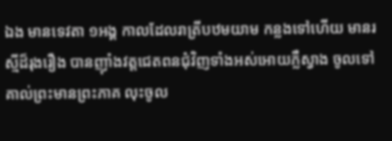ឯង មានទេវតា ១អង្គ កាលដែលរាត្រីបឋមយាម កន្លងទៅហើយ មានរស្មីដ៏រុងរឿង បានញ៉ាំងវត្តជេតពនជុំវិញទាំងអស់អោយភ្លឺស្វាង ចូលទៅគាល់ព្រះមានព្រះភាគ លុះចូល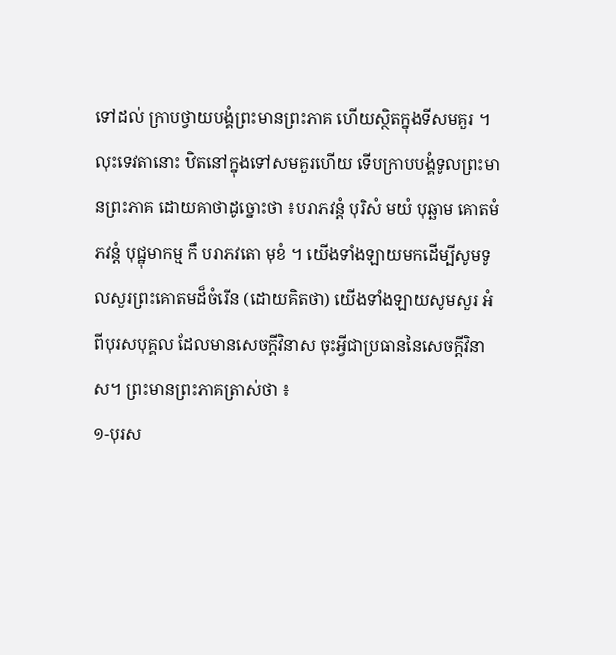ទៅដល់ ក្រាបថ្វាយបង្គំព្រះមានព្រះភាគ ហើយស្ថិតក្នុងទីសមគួរ ។
លុះទេវតានោះ ឋិតនៅក្នុងទៅសមគួរហើយ ទើបក្រាបបង្គំទូលព្រះមានព្រះភាគ ដោយគាថាដូច្នោះថា ៖បរាភវន្តំ បុរិសំ មយំ បុឆ្ឆាម គោតមំ ភវន្តំ បុជ្ឋុមាកម្ម កឹ បរាភវតោ មុខំ ។ យើងទាំងឡាយមកដើម្បីសូមទូលសួរព្រះគោតមដ៏ចំរើន (ដោយគិតថា) យើងទាំងឡាយសូមសួរ អំពីបុរសបុគ្គល ដែលមានសេចក្តីវិនាស ចុះអ្វីជាប្រធាននៃសេចក្តីវិនាស។ ព្រះមានព្រះភាគត្រាស់ថា ៖
១-បុរស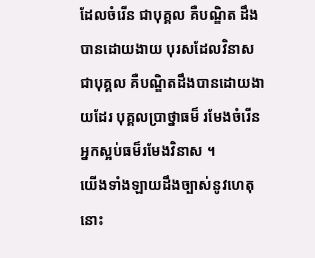ដែលចំរើន ជាបុគ្គល គឺបណ្ឌិត ដឹងបានដោយងាយ បុរសដែលវិនាស ជាបុគ្គល គឺបណ្ឌិតដឹងបានដោយងាយដែរ បុគ្គលប្រាថ្នាធម៏ រមែងចំរើន អ្នកស្អប់ធម៏រមែងវិនាស ។
យើងទាំងឡាយដឹងច្បាស់នូវហេតុនោះ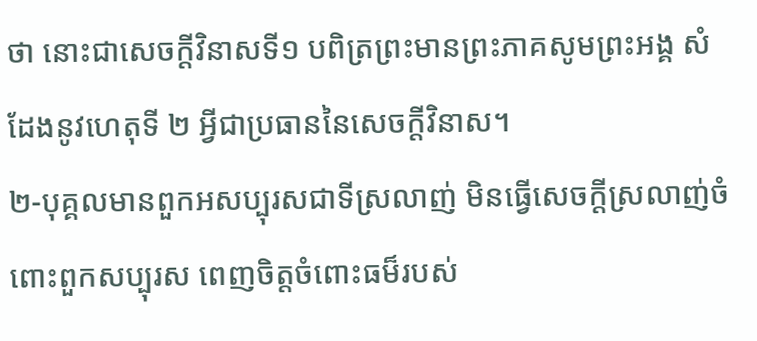ថា នោះជាសេចក្តីវិនាសទី១ បពិត្រព្រះមានព្រះភាគសូមព្រះអង្គ សំដែងនូវហេតុទី ២ អ្វីជាប្រធាននៃសេចក្តីវិនាស។
២-បុគ្គលមានពួកអសប្បុរសជាទីស្រលាញ់ មិនធ្វើសេចក្តីស្រលាញ់ចំពោះពួកសប្បុរស ពេញចិត្តចំពោះធម៏របស់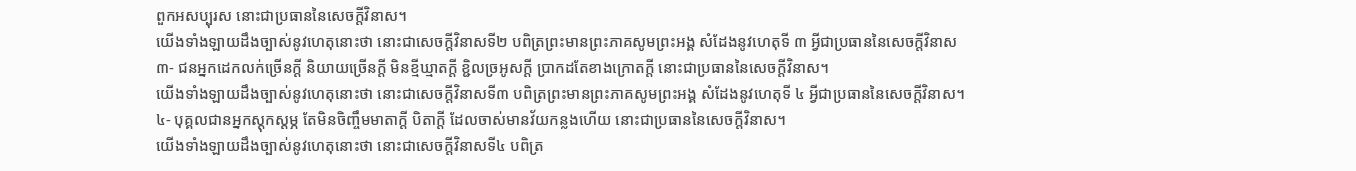ពួកអសប្បុរស នោះជាប្រធាននៃសេចក្តីវិនាស។
យើងទាំងឡាយដឹងច្បាស់នូវហេតុនោះថា នោះជាសេចក្តីវិនាសទី២ បពិត្រព្រះមានព្រះភាគសូមព្រះអង្គ សំដែងនូវហេតុទី ៣ អ្វីជាប្រធាននៃសេចក្តីវិនាស
៣- ជនអ្នកដេកលក់ច្រើនក្តី និយាយច្រើនក្តី មិនខ្មីឃ្មាតក្តី ខ្ជិលច្រអូសក្តី ប្រាកដតែខាងក្រោតក្តី នោះជាប្រធាននៃសេចក្តីវិនាស។
យើងទាំងឡាយដឹងច្បាស់នូវហេតុនោះថា នោះជាសេចក្តីវិនាសទី៣ បពិត្រព្រះមានព្រះភាគសូមព្រះអង្គ សំដែងនូវហេតុទី ៤ អ្វីជាប្រធាននៃសេចក្តីវិនាស។
៤- បុគ្គលជានអ្នកស្តុកស្តម្ភ តែមិនចិញ្ចឹមមាតាក្តី បិតាក្តី ដែលចាស់មានវ័យកន្លងហើយ នោះជាប្រធាននៃសេចក្តីវិនាស។
យើងទាំងឡាយដឹងច្បាស់នូវហេតុនោះថា នោះជាសេចក្តីវិនាសទី៤ បពិត្រ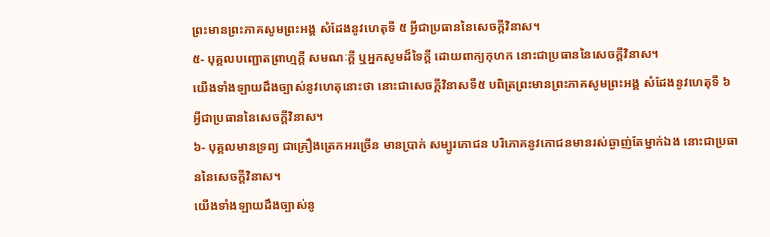ព្រះមានព្រះភាគសូមព្រះអង្គ សំដែងនូវហេតុទី ៥ អ្វីជាប្រធាននៃសេចក្តីវិនាស។
៥- បុគ្គលបញ្ជោតព្រាហ្មក្តី សមណៈក្តី ឬអ្នកសូមដ៏ទៃក្តី ដោយពាក្យកុហក នោះជាប្រធាននៃសេចក្តីវិនាស។
យើងទាំងឡាយដឹងច្បាស់នូវហេតុនោះថា នោះជាសេចក្តីវិនាសទី៥ បពិត្រព្រះមានព្រះភាគសូមព្រះអង្គ សំដែងនូវហេតុទី ៦ អ្វីជាប្រធាននៃសេចក្តីវិនាស។
៦- បុគ្គលមានទ្រព្យ ជាគ្រឿងត្រេកអរច្រើន មានប្រាក់ សម្បូរភោជន បរិភោគនូវភោជនមានរស់ឆ្ងាញ់តែម្នាក់ឯង នោះជាប្រធាននៃសេចក្តីវិនាស។
យើងទាំងឡាយដឹងច្បាស់នូ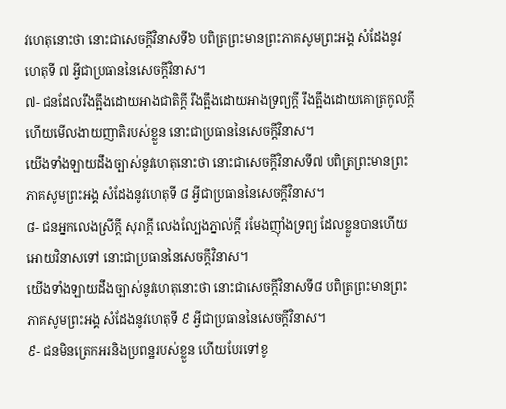វហេតុនោះថា នោះជាសេចក្តីវិនាសទី៦ បពិត្រព្រះមានព្រះភាគសូមព្រះអង្គ សំដែងនូវហេតុទី ៧ អ្វីជាប្រធាននៃសេចក្តីវិនាស។
៧- ជនដែលរឹងត្អឹងដោយអាងជាតិក្តី រឹងត្អឹងដោយអាងទ្រព្យក្តី រឹងត្អឹងដោយគោត្រកូលក្តី ហើយមើលងាយញាតិរបស់ខ្លួន នោះជាប្រធាននៃសេចក្តីវិនាស។
យើងទាំងឡាយដឹងច្បាស់នូវហេតុនោះថា នោះជាសេចក្តីវិនាសទី៧ បពិត្រព្រះមានព្រះភាគសូមព្រះអង្គ សំដែងនូវហេតុទី ៨ អ្វីជាប្រធាននៃសេចក្តីវិនាស។
៨- ជនអ្នកលេងស្រីក្តី សុរាក្តី លេងល្បែងភ្នាល់ក្តី រមែងញ៉ាំងទ្រព្យ ដែលខ្លួនបានហើយអោយវិនាសទៅ នោះជាប្រធាននៃសេចក្តីវិនាស។
យើងទាំងឡាយដឹងច្បាស់នូវហេតុនោះថា នោះជាសេចក្តីវិនាសទី៨ បពិត្រព្រះមានព្រះភាគសូមព្រះអង្គ សំដែងនូវហេតុទី ៩ អ្វីជាប្រធាននៃសេចក្តីវិនាស។
៩- ជនមិនត្រេកអរនិងប្រពន្ឋរបស់ខ្លួន ហើយបែរទៅខូ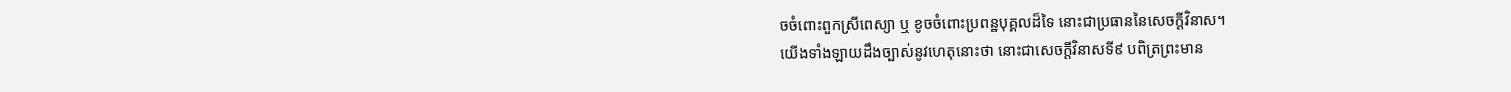ចចំពោះពួកស្រីពេស្យា ឬ ខូចចំពោះប្រពន្ឋបុគ្គលដ៏ទៃ នោះជាប្រធាននៃសេចក្តីវិនាស។
យើងទាំងឡាយដឹងច្បាស់នូវហេតុនោះថា នោះជាសេចក្តីវិនាសទី៩ បពិត្រព្រះមាន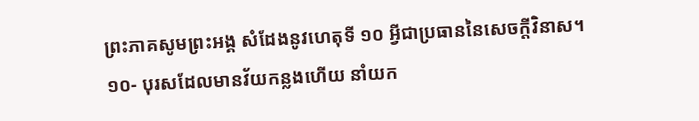ព្រះភាគសូមព្រះអង្គ សំដែងនូវហេតុទី ១០ អ្វីជាប្រធាននៃសេចក្តីវិនាស។
១០- បុរសដែលមានវ័យកន្លងហើយ នាំយក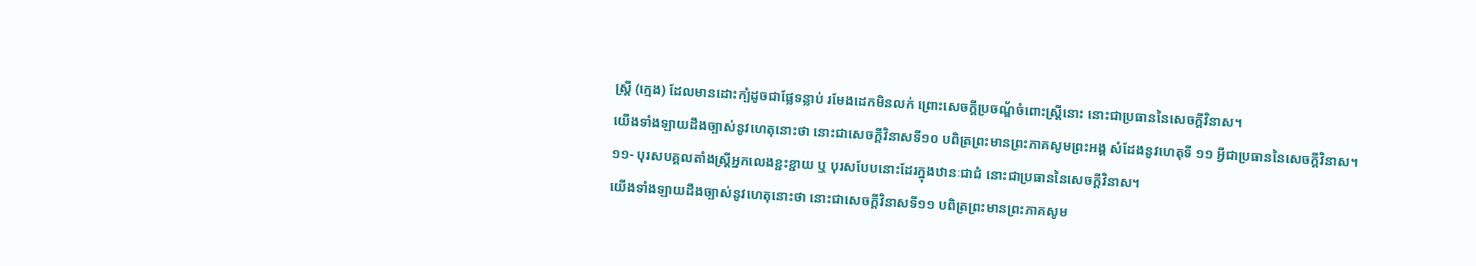ស្រ្តី (ក្មេង) ដែលមានដោះក្បំដូចជាផ្លែទន្លាប់ រមែងដេកមិនលក់ ព្រោះសេចក្តីប្រចណ្ឌ័ចំពោះស្រ្តីនោះ នោះជាប្រធាននៃសេចក្តីវិនាស។
យើងទាំងឡាយដឹងច្បាស់នូវហេតុនោះថា នោះជាសេចក្តីវិនាសទី១០ បពិត្រព្រះមានព្រះភាគសូមព្រះអង្គ សំដែងនូវហេតុទី ១១ អ្វីជាប្រធាននៃសេចក្តីវិនាស។
១១- បុរសបគ្គលតាំងស្រ្តីអ្នកលេងខ្ជះខ្ជាយ ឬ បុរសបែបនោះដែរក្នុងឋានៈជាជំ នោះជាប្រធាននៃសេចក្តីវិនាស។
យើងទាំងឡាយដឹងច្បាស់នូវហេតុនោះថា នោះជាសេចក្តីវិនាសទី១១ បពិត្រព្រះមានព្រះភាគសូម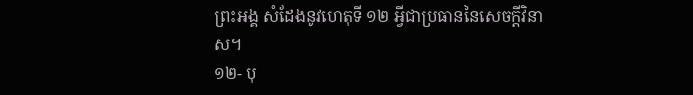ព្រះអង្គ សំដែងនូវហេតុទី ១២ អ្វីជាប្រធាននៃសេចក្តីវិនាស។
១២- បុ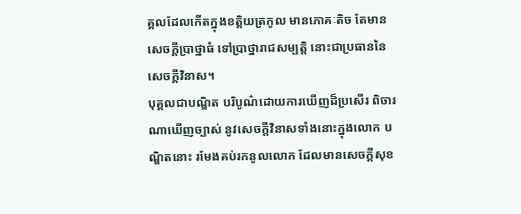គ្គលដែលកើតក្នុងខត្តិយត្រកូល មានភោគៈតិច តែមានសេចក្តីប្រាថ្នាធំ ទៅប្រាថ្នារាជសម្បត្តិ នោះជាប្រធាននៃសេចក្តីវិនាស។
បុគ្គលជាបណ្ឌិត បរិបូណ៌ដោយការឃើញដ៏ប្រសើរ ពិចារណាឃើញច្បាស់ នូវសេចក្តីវិនាសទាំងនោះក្នុងលោក បណ្ឌិតនោះ រមែងគប់រកនូលលោក ដែលមានសេចក្តីសុខ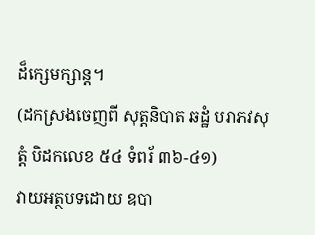ដ៏ក្សេមក្សាន្ត។
(ដកស្រងចេញពី សុត្តនិបាត ឆដ្ឋំ បរាភវសុត្តំ បិដកលេខ ៥៤ ទំពរ័ ៣៦-៤១)
វាយអត្ថបទដោយ ឧបា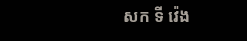សក ទី វ៉េង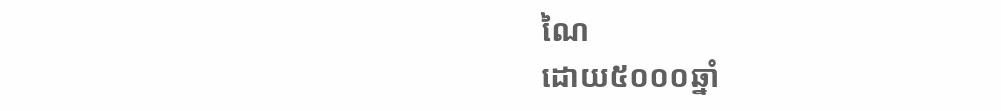ណៃ
ដោយ៥០០០ឆ្នាំ